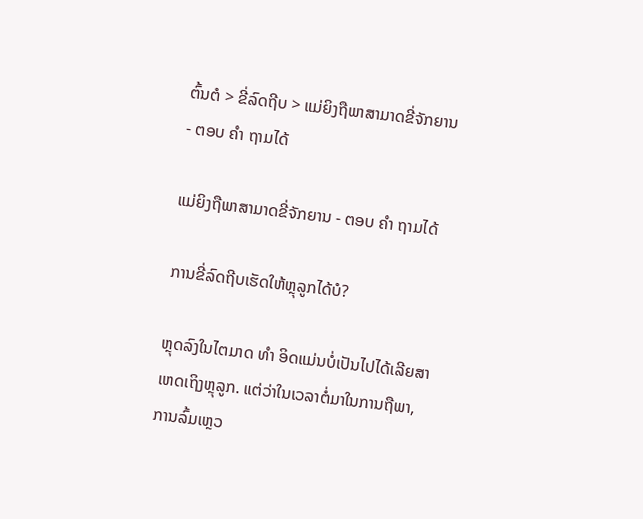ຕົ້ນຕໍ > ຂີ່ລົດຖີບ > ແມ່ຍິງຖືພາສາມາດຂີ່ຈັກຍານ - ຕອບ ຄຳ ຖາມໄດ້

ແມ່ຍິງຖືພາສາມາດຂີ່ຈັກຍານ - ຕອບ ຄຳ ຖາມໄດ້

ການຂີ່ລົດຖີບເຮັດໃຫ້ຫຼຸລູກໄດ້ບໍ?

ຫຼຸດລົງໃນໄຕມາດ ທຳ ອິດແມ່ນບໍ່ເປັນໄປໄດ້ເລີຍສາເຫດເຖິງຫຼຸລູກ. ແຕ່ວ່າໃນເວລາຕໍ່ມາໃນການຖືພາ, ການລົ້ມເຫຼວ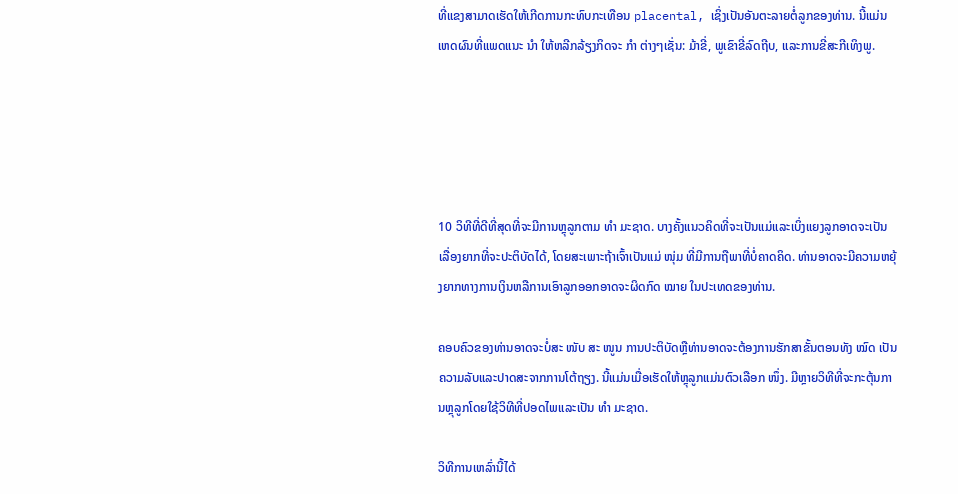ທີ່ແຂງສາມາດເຮັດໃຫ້ເກີດການກະທົບກະເທືອນ placental, ເຊິ່ງເປັນອັນຕະລາຍຕໍ່ລູກຂອງທ່ານ. ນີ້ແມ່ນເຫດຜົນທີ່ແພດແນະ ນຳ ໃຫ້ຫລີກລ້ຽງກິດຈະ ກຳ ຕ່າງໆເຊັ່ນ: ມ້າຂີ່, ພູເຂົາຂີ່ລົດຖີບ, ແລະການຂີ່ສະກີເທິງພູ.





10 ວິທີທີ່ດີທີ່ສຸດທີ່ຈະມີການຫຼຸລູກຕາມ ທຳ ມະຊາດ. ບາງຄັ້ງແນວຄິດທີ່ຈະເປັນແມ່ແລະເບິ່ງແຍງລູກອາດຈະເປັນເລື່ອງຍາກທີ່ຈະປະຕິບັດໄດ້, ໂດຍສະເພາະຖ້າເຈົ້າເປັນແມ່ ໜຸ່ມ ທີ່ມີການຖືພາທີ່ບໍ່ຄາດຄິດ. ທ່ານອາດຈະມີຄວາມຫຍຸ້ງຍາກທາງການເງິນຫລືການເອົາລູກອອກອາດຈະຜິດກົດ ໝາຍ ໃນປະເທດຂອງທ່ານ.

ຄອບຄົວຂອງທ່ານອາດຈະບໍ່ສະ ໜັບ ສະ ໜູນ ການປະຕິບັດຫຼືທ່ານອາດຈະຕ້ອງການຮັກສາຂັ້ນຕອນທັງ ໝົດ ເປັນຄວາມລັບແລະປາດສະຈາກການໂຕ້ຖຽງ. ນີ້ແມ່ນເມື່ອເຮັດໃຫ້ຫຼຸລູກແມ່ນຕົວເລືອກ ໜຶ່ງ. ມີຫຼາຍວິທີທີ່ຈະກະຕຸ້ນການຫຼຸລູກໂດຍໃຊ້ວິທີທີ່ປອດໄພແລະເປັນ ທຳ ມະຊາດ.

ວິທີການເຫລົ່ານີ້ໄດ້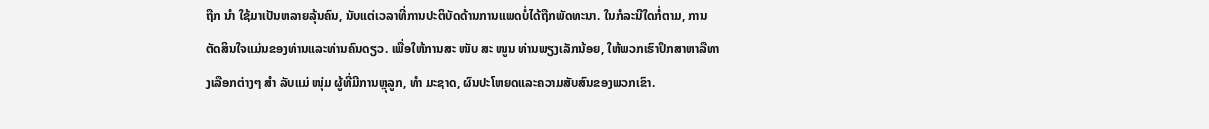ຖືກ ນຳ ໃຊ້ມາເປັນຫລາຍລຸ້ນຄົນ, ນັບແຕ່ເວລາທີ່ການປະຕິບັດດ້ານການແພດບໍ່ໄດ້ຖືກພັດທະນາ. ໃນກໍລະນີໃດກໍ່ຕາມ, ການຕັດສິນໃຈແມ່ນຂອງທ່ານແລະທ່ານຄົນດຽວ. ເພື່ອໃຫ້ການສະ ໜັບ ສະ ໜູນ ທ່ານພຽງເລັກນ້ອຍ, ໃຫ້ພວກເຮົາປຶກສາຫາລືທາງເລືອກຕ່າງໆ ສຳ ລັບແມ່ ໜຸ່ມ ຜູ້ທີ່ມີການຫຼຸລູກ, ທຳ ມະຊາດ, ຜົນປະໂຫຍດແລະຄວາມສັບສົນຂອງພວກເຂົາ.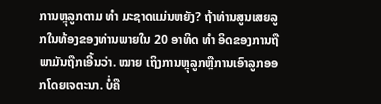ການຫຼຸລູກຕາມ ທຳ ມະຊາດແມ່ນຫຍັງ? ຖ້າທ່ານສູນເສຍລູກໃນທ້ອງຂອງທ່ານພາຍໃນ 20 ອາທິດ ທຳ ອິດຂອງການຖືພາມັນຖືກເອີ້ນວ່າ. ໝາຍ ເຖິງການຫຼຸລູກຫຼືການເອົາລູກອອກໂດຍເຈຕະນາ. ບໍ່ຄື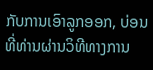ກັບການເອົາລູກອອກ, ບ່ອນທີ່ທ່ານຜ່ານວິທີທາງການ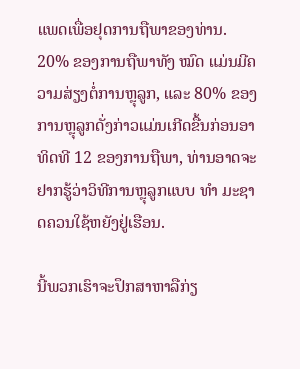ແພດເພື່ອຢຸດການຖືພາຂອງທ່ານ. 20% ຂອງການຖືພາທັງ ໝົດ ແມ່ນມີຄວາມສ່ຽງຕໍ່ການຫຼຸລູກ, ແລະ 80% ຂອງການຫຼຸລູກດັ່ງກ່າວແມ່ນເກີດຂື້ນກ່ອນອາທິດທີ 12 ຂອງການຖືພາ, ທ່ານອາດຈະຢາກຮູ້ວ່າວິທີການຫຼຸລູກແບບ ທຳ ມະຊາດຄວນໃຊ້ຫຍັງຢູ່ເຮືອນ.

ນີ້ພວກເຮົາຈະປຶກສາຫາລືກ່ຽ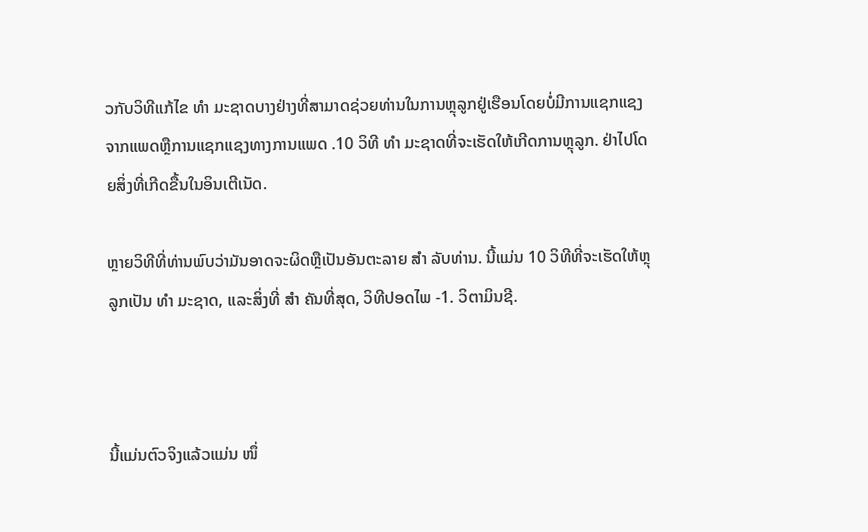ວກັບວິທີແກ້ໄຂ ທຳ ມະຊາດບາງຢ່າງທີ່ສາມາດຊ່ວຍທ່ານໃນການຫຼຸລູກຢູ່ເຮືອນໂດຍບໍ່ມີການແຊກແຊງຈາກແພດຫຼືການແຊກແຊງທາງການແພດ .10 ວິທີ ທຳ ມະຊາດທີ່ຈະເຮັດໃຫ້ເກີດການຫຼຸລູກ. ຢ່າໄປໂດຍສິ່ງທີ່ເກີດຂື້ນໃນອິນເຕີເນັດ.

ຫຼາຍວິທີທີ່ທ່ານພົບວ່າມັນອາດຈະຜິດຫຼືເປັນອັນຕະລາຍ ສຳ ລັບທ່ານ. ນີ້ແມ່ນ 10 ວິທີທີ່ຈະເຮັດໃຫ້ຫຼຸລູກເປັນ ທຳ ມະຊາດ, ແລະສິ່ງທີ່ ສຳ ຄັນທີ່ສຸດ, ວິທີປອດໄພ -1. ວິຕາມິນຊີ.



ນີ້ແມ່ນຕົວຈິງແລ້ວແມ່ນ ໜຶ່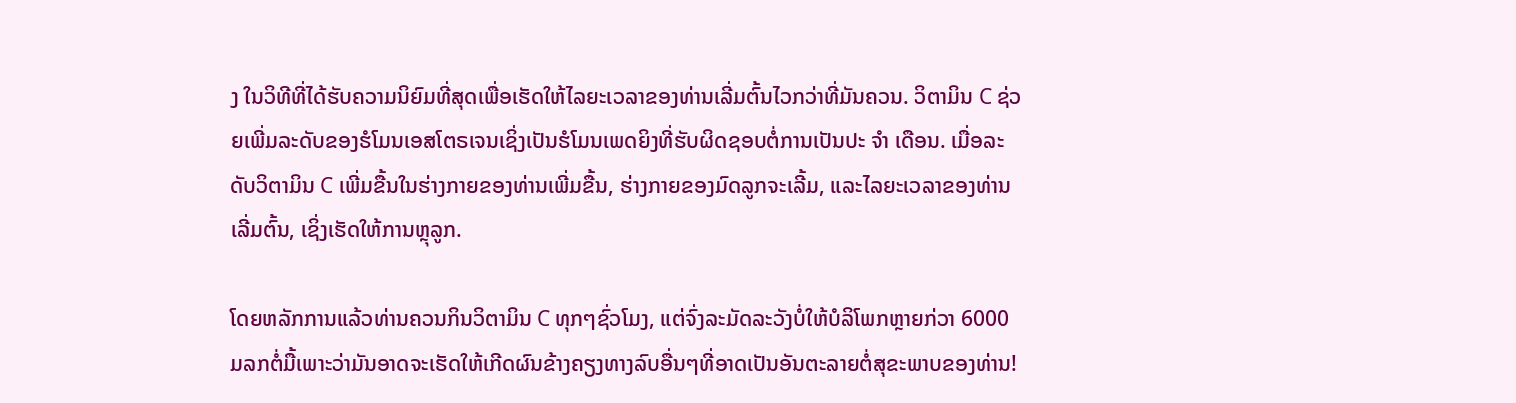ງ ໃນວິທີທີ່ໄດ້ຮັບຄວາມນິຍົມທີ່ສຸດເພື່ອເຮັດໃຫ້ໄລຍະເວລາຂອງທ່ານເລີ່ມຕົ້ນໄວກວ່າທີ່ມັນຄວນ. ວິຕາມິນ C ຊ່ວຍເພີ່ມລະດັບຂອງຮໍໂມນເອສໂຕຣເຈນເຊິ່ງເປັນຮໍໂມນເພດຍິງທີ່ຮັບຜິດຊອບຕໍ່ການເປັນປະ ຈຳ ເດືອນ. ເມື່ອລະດັບວິຕາມິນ C ເພີ່ມຂື້ນໃນຮ່າງກາຍຂອງທ່ານເພີ່ມຂື້ນ, ຮ່າງກາຍຂອງມົດລູກຈະເລີ້ມ, ແລະໄລຍະເວລາຂອງທ່ານເລີ່ມຕົ້ນ, ເຊິ່ງເຮັດໃຫ້ການຫຼຸລູກ.

ໂດຍຫລັກການແລ້ວທ່ານຄວນກິນວິຕາມິນ C ທຸກໆຊົ່ວໂມງ, ແຕ່ຈົ່ງລະມັດລະວັງບໍ່ໃຫ້ບໍລິໂພກຫຼາຍກ່ວາ 6000 ມລກຕໍ່ມື້ເພາະວ່າມັນອາດຈະເຮັດໃຫ້ເກີດຜົນຂ້າງຄຽງທາງລົບອື່ນໆທີ່ອາດເປັນອັນຕະລາຍຕໍ່ສຸຂະພາບຂອງທ່ານ!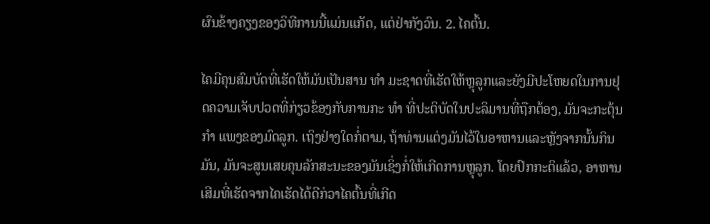ຜົນຂ້າງຄຽງຂອງວິທີການນີ້ແມ່ນແກັດ, ແຕ່ຢ່າກັງວົນ. 2. ໄຄຕົ້ນ.

ໄຄມີຄຸນສົມບັດທີ່ເຮັດໃຫ້ມັນເປັນສານ ທຳ ມະຊາດທີ່ເຮັດໃຫ້ຫຼຸລູກແລະຍັງມີປະໂຫຍດໃນການຢຸດຄວາມເຈັບປວດທີ່ກ່ຽວຂ້ອງກັບການກະ ທຳ ທີ່ປະຕິບັດໃນປະລິມານທີ່ຖືກຕ້ອງ, ມັນຈະກະຕຸ້ນ ກຳ ແພງຂອງມົດລູກ. ເຖິງຢ່າງໃດກໍ່ຕາມ, ຖ້າທ່ານແຕ່ງມັນໄວ້ໃນອາຫານແລະຫຼັງຈາກນັ້ນກິນມັນ, ມັນຈະສູນເສຍຄຸນລັກສະນະຂອງມັນເຊິ່ງກໍ່ໃຫ້ເກີດການຫຼຸລູກ. ໂດຍປົກກະຕິແລ້ວ, ອາຫານເສີມທີ່ເຮັດຈາກໄຄເຮັດໄດ້ດີກ່ວາໄຄຕົ້ນທີ່ເກີດ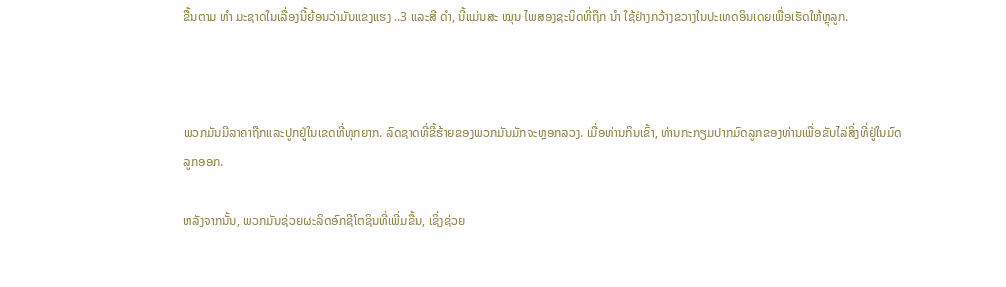ຂື້ນຕາມ ທຳ ມະຊາດໃນເລື່ອງນີ້ຍ້ອນວ່າມັນແຂງແຮງ ..3 ແລະສີ ດຳ, ນີ້ແມ່ນສະ ໝຸນ ໄພສອງຊະນິດທີ່ຖືກ ນຳ ໃຊ້ຢ່າງກວ້າງຂວາງໃນປະເທດອິນເດຍເພື່ອເຮັດໃຫ້ຫຼຸລູກ.



ພວກມັນມີລາຄາຖືກແລະປູກຢູ່ໃນເຂດທີ່ທຸກຍາກ. ລົດຊາດທີ່ຂີ້ຮ້າຍຂອງພວກມັນມັກຈະຫຼອກລວງ. ເມື່ອທ່ານກິນເຂົ້າ, ທ່ານກະກຽມປາກມົດລູກຂອງທ່ານເພື່ອຂັບໄລ່ສິ່ງທີ່ຢູ່ໃນມົດລູກອອກ.

ຫລັງຈາກນັ້ນ, ພວກມັນຊ່ວຍຜະລິດອົກຊີໂຕຊິນທີ່ເພີ່ມຂື້ນ, ເຊິ່ງຊ່ວຍ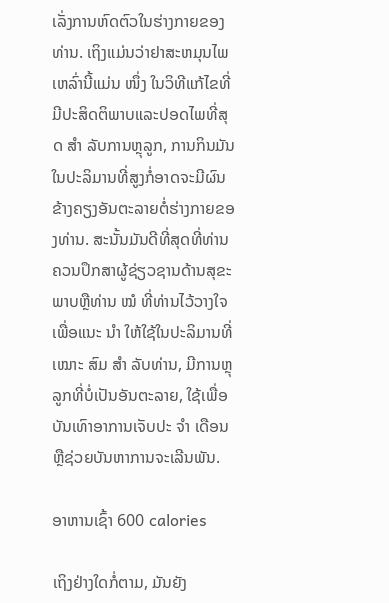ເລັ່ງການຫົດຕົວໃນຮ່າງກາຍຂອງທ່ານ. ເຖິງແມ່ນວ່າຢາສະຫມຸນໄພເຫລົ່ານີ້ແມ່ນ ໜຶ່ງ ໃນວິທີແກ້ໄຂທີ່ມີປະສິດຕິພາບແລະປອດໄພທີ່ສຸດ ສຳ ລັບການຫຼຸລູກ, ການກິນມັນໃນປະລິມານທີ່ສູງກໍ່ອາດຈະມີຜົນຂ້າງຄຽງອັນຕະລາຍຕໍ່ຮ່າງກາຍຂອງທ່ານ. ສະນັ້ນມັນດີທີ່ສຸດທີ່ທ່ານຄວນປຶກສາຜູ້ຊ່ຽວຊານດ້ານສຸຂະພາບຫຼືທ່ານ ໝໍ ທີ່ທ່ານໄວ້ວາງໃຈເພື່ອແນະ ນຳ ໃຫ້ໃຊ້ໃນປະລິມານທີ່ ເໝາະ ສົມ ສຳ ລັບທ່ານ, ມີການຫຼຸລູກທີ່ບໍ່ເປັນອັນຕະລາຍ, ໃຊ້ເພື່ອບັນເທົາອາການເຈັບປະ ຈຳ ເດືອນຫຼືຊ່ວຍບັນຫາການຈະເລີນພັນ.

ອາຫານເຊົ້າ 600 calories

ເຖິງຢ່າງໃດກໍ່ຕາມ, ມັນຍັງ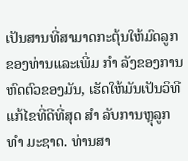ເປັນສານທີ່ສາມາດກະຕຸ້ນໃຫ້ມົດລູກຂອງທ່ານແລະເພີ່ມ ກຳ ລັງຂອງການຫົດຕົວຂອງມັນ, ເຮັດໃຫ້ມັນເປັນວິທີແກ້ໄຂທີ່ດີທີ່ສຸດ ສຳ ລັບການຫຼຸລູກ ທຳ ມະຊາດ. ທ່ານສາ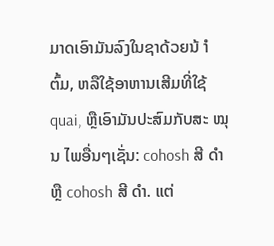ມາດເອົາມັນລົງໃນຊາດ້ວຍນ້ ຳ ຕົ້ມ, ຫລືໃຊ້ອາຫານເສີມທີ່ໃຊ້ quai, ຫຼືເອົາມັນປະສົມກັບສະ ໝຸນ ໄພອື່ນໆເຊັ່ນ: cohosh ສີ ດຳ ຫຼື cohosh ສີ ດຳ. ແຕ່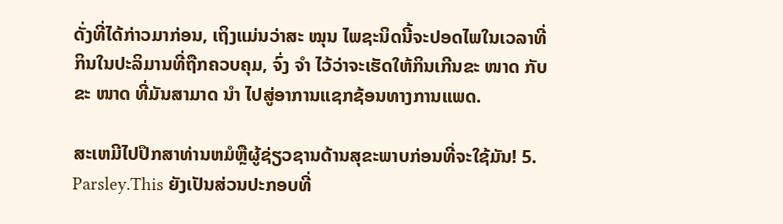ດັ່ງທີ່ໄດ້ກ່າວມາກ່ອນ, ເຖິງແມ່ນວ່າສະ ໝຸນ ໄພຊະນິດນີ້ຈະປອດໄພໃນເວລາທີ່ກິນໃນປະລິມານທີ່ຖືກຄວບຄຸມ, ຈົ່ງ ຈຳ ໄວ້ວ່າຈະເຮັດໃຫ້ກິນເກີນຂະ ໜາດ ກັບຂະ ໜາດ ທີ່ມັນສາມາດ ນຳ ໄປສູ່ອາການແຊກຊ້ອນທາງການແພດ.

ສະເຫມີໄປປຶກສາທ່ານຫມໍຫຼືຜູ້ຊ່ຽວຊານດ້ານສຸຂະພາບກ່ອນທີ່ຈະໃຊ້ມັນ! 5. Parsley.This ຍັງເປັນສ່ວນປະກອບທີ່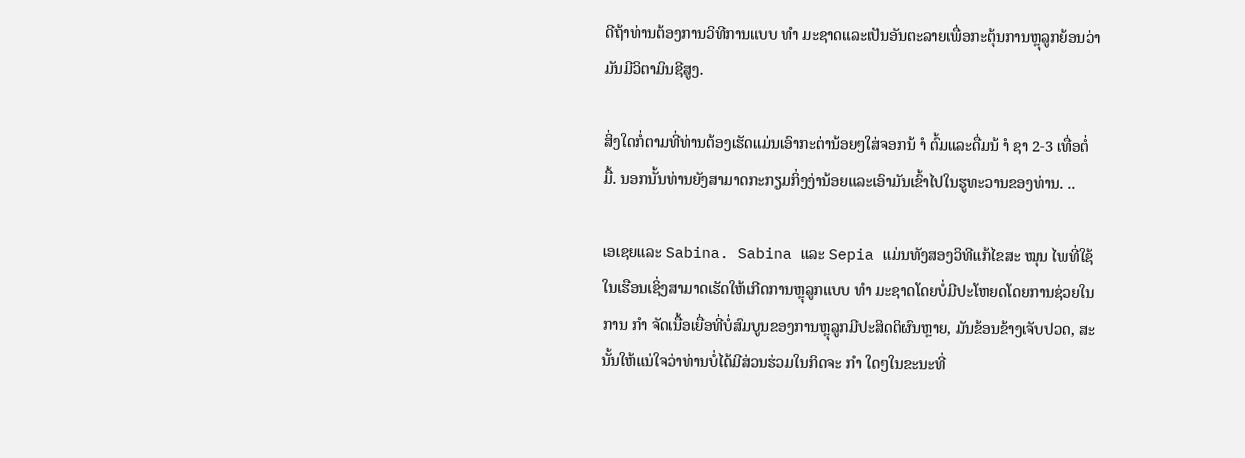ດີຖ້າທ່ານຕ້ອງການວິທີການແບບ ທຳ ມະຊາດແລະເປັນອັນຕະລາຍເພື່ອກະຕຸ້ນການຫຼຸລູກຍ້ອນວ່າມັນມີວິຕາມິນຊີສູງ.

ສິ່ງໃດກໍ່ຕາມທີ່ທ່ານຕ້ອງເຮັດແມ່ນເອົາກະຕ່ານ້ອຍໆໃສ່ຈອກນ້ ຳ ຕົ້ມແລະດື່ມນ້ ຳ ຊາ 2-3 ເທື່ອຕໍ່ມື້. ນອກນັ້ນທ່ານຍັງສາມາດກະກຽມກິ່ງງ່ານ້ອຍແລະເອົາມັນເຂົ້າໄປໃນຮູທະວານຂອງທ່ານ. ..

ເອເຊຍແລະ Sabina. Sabina ແລະ Sepia ແມ່ນທັງສອງວິທີແກ້ໄຂສະ ໝຸນ ໄພທີ່ໃຊ້ໃນເຮືອນເຊິ່ງສາມາດເຮັດໃຫ້ເກີດການຫຼຸລູກແບບ ທຳ ມະຊາດໂດຍບໍ່ມີປະໂຫຍດໂດຍການຊ່ວຍໃນການ ກຳ ຈັດເນື້ອເຍື່ອທີ່ບໍ່ສົມບູນຂອງການຫຼຸລູກມີປະສິດຕິຜົນຫຼາຍ, ມັນຂ້ອນຂ້າງເຈັບປວດ, ສະນັ້ນໃຫ້ແນ່ໃຈວ່າທ່ານບໍ່ໄດ້ມີສ່ວນຮ່ວມໃນກິດຈະ ກຳ ໃດໆໃນຂະນະທີ່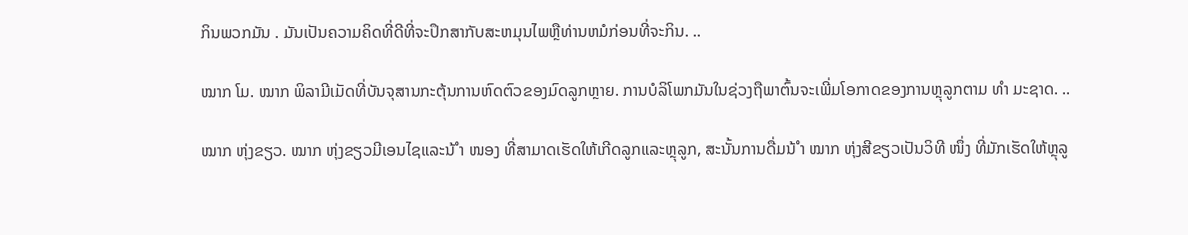ກິນພວກມັນ . ມັນເປັນຄວາມຄິດທີ່ດີທີ່ຈະປຶກສາກັບສະຫມຸນໄພຫຼືທ່ານຫມໍກ່ອນທີ່ຈະກິນ. ..

ໝາກ ໂມ. ໝາກ ພິລາມີເມັດທີ່ບັນຈຸສານກະຕຸ້ນການຫົດຕົວຂອງມົດລູກຫຼາຍ. ການບໍລິໂພກມັນໃນຊ່ວງຖືພາຕົ້ນຈະເພີ່ມໂອກາດຂອງການຫຼຸລູກຕາມ ທຳ ມະຊາດ. ..

ໝາກ ຫຸ່ງຂຽວ. ໝາກ ຫຸ່ງຂຽວມີເອນໄຊແລະນ້ ຳ ໜອງ ທີ່ສາມາດເຮັດໃຫ້ເກີດລູກແລະຫຼຸລູກ, ສະນັ້ນການດື່ມນ້ ຳ ໝາກ ຫຸ່ງສີຂຽວເປັນວິທີ ໜຶ່ງ ທີ່ມັກເຮັດໃຫ້ຫຼຸລູ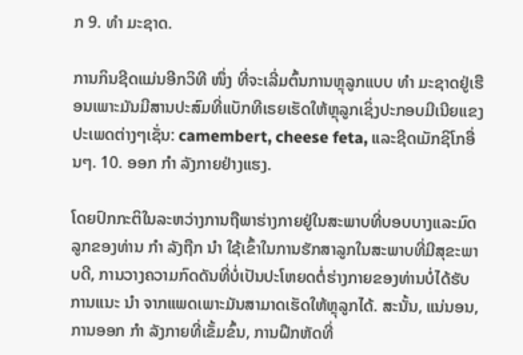ກ 9. ທຳ ມະຊາດ.

ການກິນຊີດແມ່ນອີກວິທີ ໜຶ່ງ ທີ່ຈະເລີ່ມຕົ້ນການຫຼຸລູກແບບ ທຳ ມະຊາດຢູ່ເຮືອນເພາະມັນມີສານປະສົມທີ່ແບັກທີເຣຍເຮັດໃຫ້ຫຼຸລູກເຊິ່ງປະກອບມີເນີຍແຂງປະເພດຕ່າງໆເຊັ່ນ: camembert, cheese feta, ແລະຊີດເມັກຊິໂກອື່ນໆ. 10. ອອກ ກຳ ລັງກາຍຢ່າງແຮງ.

ໂດຍປົກກະຕິໃນລະຫວ່າງການຖືພາຮ່າງກາຍຢູ່ໃນສະພາບທີ່ບອບບາງແລະມົດລູກຂອງທ່ານ ກຳ ລັງຖືກ ນຳ ໃຊ້ເຂົ້າໃນການຮັກສາລູກໃນສະພາບທີ່ມີສຸຂະພາບດີ, ການວາງຄວາມກົດດັນທີ່ບໍ່ເປັນປະໂຫຍດຕໍ່ຮ່າງກາຍຂອງທ່ານບໍ່ໄດ້ຮັບການແນະ ນຳ ຈາກແພດເພາະມັນສາມາດເຮັດໃຫ້ຫຼຸລູກໄດ້. ສະນັ້ນ, ແນ່ນອນ, ການອອກ ກຳ ລັງກາຍທີ່ເຂັ້ມຂົ້ນ, ການຝຶກຫັດທີ່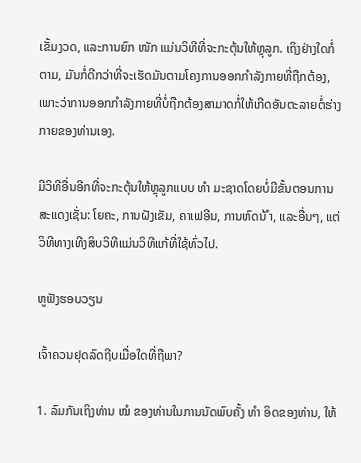ເຂັ້ມງວດ, ແລະການຍົກ ໜັກ ແມ່ນວິທີທີ່ຈະກະຕຸ້ນໃຫ້ຫຼຸລູກ. ເຖິງຢ່າງໃດກໍ່ຕາມ, ມັນກໍ່ດີກວ່າທີ່ຈະເຮັດມັນຕາມໂຄງການອອກກໍາລັງກາຍທີ່ຖືກຕ້ອງ, ເພາະວ່າການອອກກໍາລັງກາຍທີ່ບໍ່ຖືກຕ້ອງສາມາດກໍ່ໃຫ້ເກີດອັນຕະລາຍຕໍ່ຮ່າງກາຍຂອງທ່ານເອງ.

ມີວິທີອື່ນອີກທີ່ຈະກະຕຸ້ນໃຫ້ຫຼຸລູກແບບ ທຳ ມະຊາດໂດຍບໍ່ມີຂັ້ນຕອນການສະແດງເຊັ່ນ: ໂຍຄະ, ການຝັງເຂັມ, ຄາເຟອີນ, ການຫົດນ້ ຳ, ແລະອື່ນໆ, ແຕ່ວິທີທາງເທີງສິບວິທີແມ່ນວິທີແກ້ທີ່ໃຊ້ທົ່ວໄປ.

ຫູຟັງຮອບວຽນ

ເຈົ້າຄວນຢຸດລົດຖີບເມື່ອໃດທີ່ຖືພາ?

1. ລົມກັນເຖິງທ່ານ ໝໍ ຂອງທ່ານໃນການນັດພົບຄັ້ງ ທຳ ອິດຂອງທ່ານ, ໃຫ້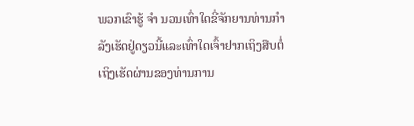ພວກເຂົາຮູ້ ຈຳ ນວນເທົ່າໃດຂີ່ຈັກຍານທ່ານກຳ ລັງເຮັດຢູ່ດຽວນີ້ແລະເທົ່າໃດເຈົ້າຢາກເຖິງສືບຕໍ່ເຖິງເຮັດຜ່ານຂອງທ່ານການ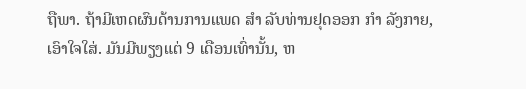ຖືພາ. ຖ້າມີເຫດຜົນດ້ານການແພດ ສຳ ລັບທ່ານຢຸດອອກ ກຳ ລັງກາຍ, ເອົາໃຈໃສ່. ມັນມີພຽງແຕ່ 9 ເດືອນເທົ່ານັ້ນ, ຫ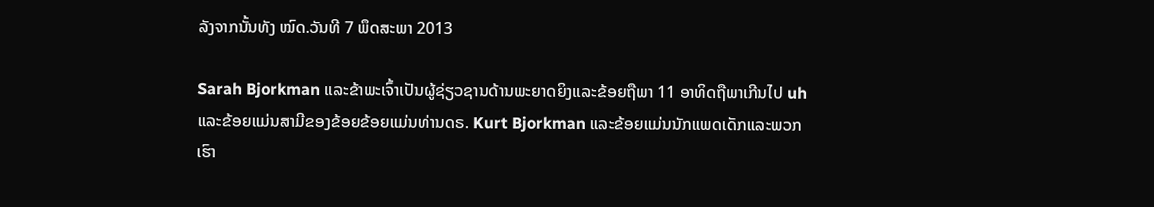ລັງຈາກນັ້ນທັງ ໝົດ.ວັນທີ 7 ພຶດສະພາ 2013

Sarah Bjorkman ແລະຂ້າພະເຈົ້າເປັນຜູ້ຊ່ຽວຊານດ້ານພະຍາດຍິງແລະຂ້ອຍຖືພາ 11 ອາທິດຖືພາເກີນໄປ uh ແລະຂ້ອຍແມ່ນສາມີຂອງຂ້ອຍຂ້ອຍແມ່ນທ່ານດຣ. Kurt Bjorkman ແລະຂ້ອຍແມ່ນນັກແພດເດັກແລະພວກເຮົາ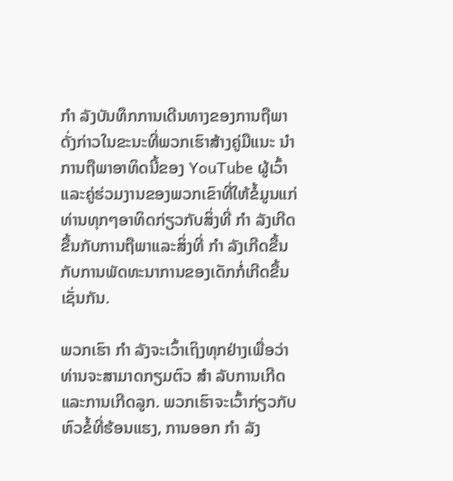ກຳ ລັງບັນທຶກການເດີນທາງຂອງການຖືພາດັ່ງກ່າວໃນຂະນະທີ່ພວກເຮົາສ້າງຄູ່ມືແນະ ນຳ ການຖືພາອາທິດນີ້ຂອງ YouTube ຜູ້ເວົ້າແລະຄູ່ຮ່ວມງານຂອງພວກເຂົາທີ່ໃຫ້ຂໍ້ມູນແກ່ທ່ານທຸກໆອາທິດກ່ຽວກັບສິ່ງທີ່ ກຳ ລັງເກີດຂື້ນກັບການຖືພາແລະສິ່ງທີ່ ກຳ ລັງເກີດຂື້ນກັບການພັດທະນາການຂອງເດັກກໍ່ເກີດຂື້ນເຊັ່ນກັນ.

ພວກເຮົາ ກຳ ລັງຈະເວົ້າເຖິງທຸກຢ່າງເພື່ອວ່າທ່ານຈະສາມາດກຽມຕົວ ສຳ ລັບການເກີດແລະການເກີດລູກ. ພວກເຮົາຈະເວົ້າກ່ຽວກັບຫົວຂໍ້ທີ່ຮ້ອນແຮງ, ການອອກ ກຳ ລັງ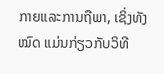ກາຍແລະການຖືພາ, ເຊິ່ງທັງ ໝົດ ແມ່ນກ່ຽວກັບວິທີ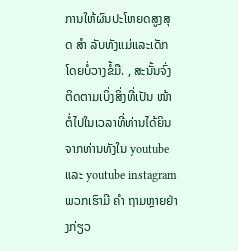ການໃຫ້ຜົນປະໂຫຍດສູງສຸດ ສຳ ລັບທັງແມ່ແລະເດັກໂດຍບໍ່ວາງຂໍ້ມື. , ສະນັ້ນຈົ່ງຕິດຕາມເບິ່ງສິ່ງທີ່ເປັນ ໜ້າ ຕໍ່ໄປໃນເວລາທີ່ທ່ານໄດ້ຍິນຈາກທ່ານທັງໃນ youtube ແລະ youtube instagram ພວກເຮົາມີ ຄຳ ຖາມຫຼາຍຢ່າງກ່ຽວ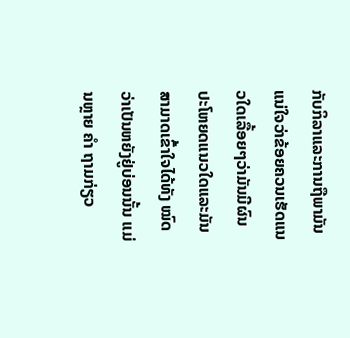ກັບກິລາແລະການຖືພາມັນແນ່ໃຈວ່າຂ້ອຍຄວນເຮັດແນວໃດເລື້ອຍໆວ່າມັນມີຜົນປະໂຫຍດແນວໃດແລະມັນສາມາດເຂົ້າໃຈໄດ້ທັງ ໝົດ ວ່າເປັນຫຍັງຢູ່ບ່ອນນັ້ນ ແມ່ນຫຼາຍ ຄຳ ຖາມກ່ຽວ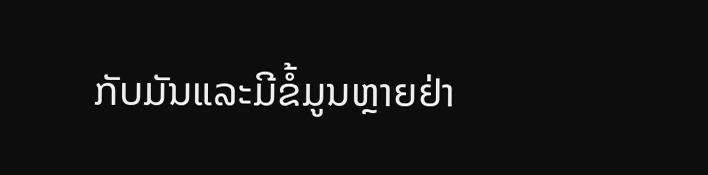ກັບມັນແລະມີຂໍ້ມູນຫຼາຍຢ່າ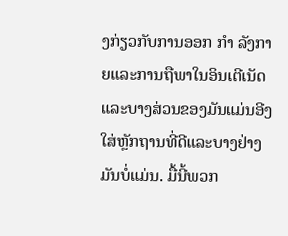ງກ່ຽວກັບການອອກ ກຳ ລັງກາຍແລະການຖືພາໃນອິນເຕີເນັດແລະບາງສ່ວນຂອງມັນແມ່ນອີງໃສ່ຫຼັກຖານທີ່ດີແລະບາງຢ່າງມັນບໍ່ແມ່ນ. ມື້ນີ້ພວກ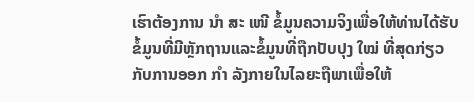ເຮົາຕ້ອງການ ນຳ ສະ ເໜີ ຂໍ້ມູນຄວາມຈິງເພື່ອໃຫ້ທ່ານໄດ້ຮັບຂໍ້ມູນທີ່ມີຫຼັກຖານແລະຂໍ້ມູນທີ່ຖືກປັບປຸງ ໃໝ່ ທີ່ສຸດກ່ຽວກັບການອອກ ກຳ ລັງກາຍໃນໄລຍະຖືພາເພື່ອໃຫ້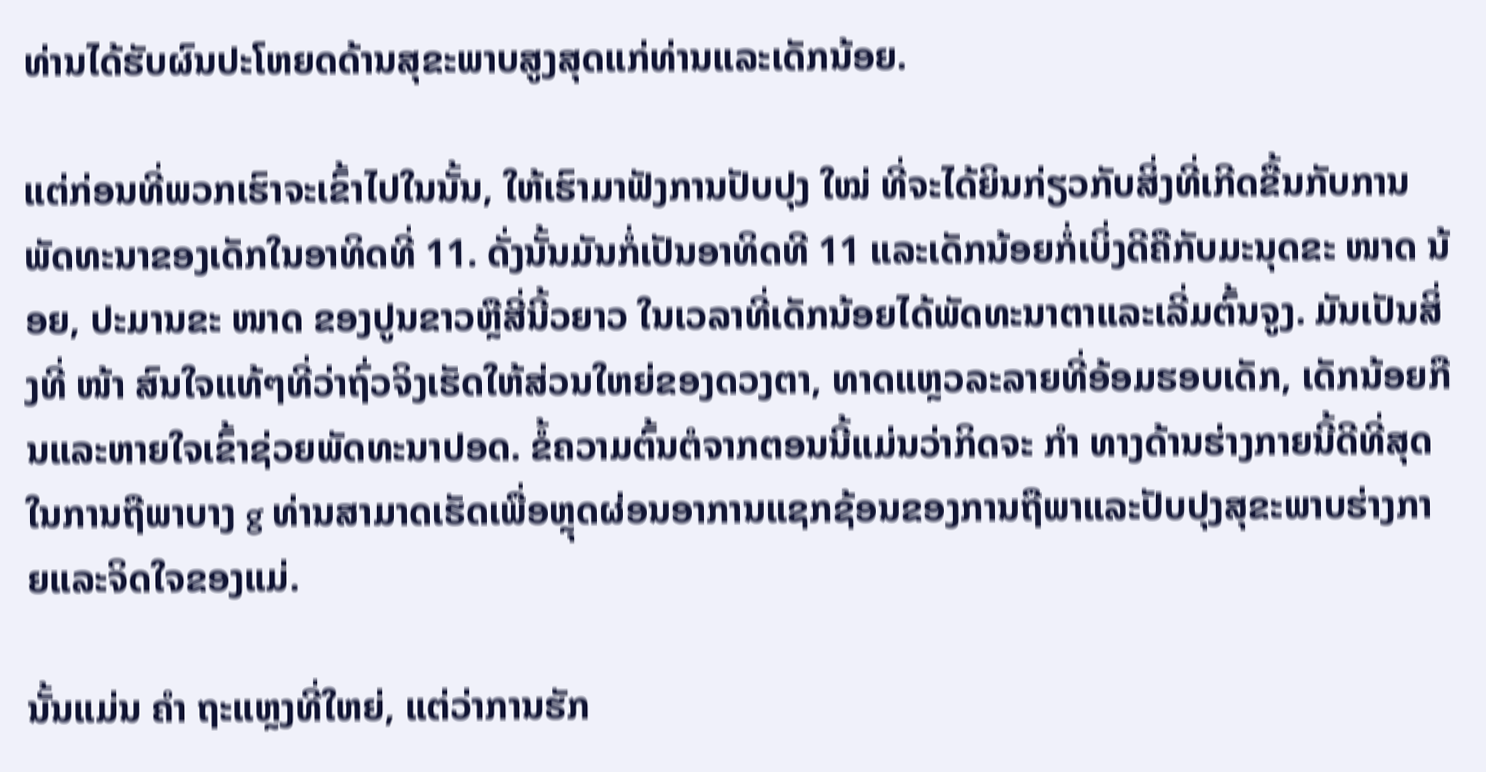ທ່ານໄດ້ຮັບຜົນປະໂຫຍດດ້ານສຸຂະພາບສູງສຸດແກ່ທ່ານແລະເດັກນ້ອຍ.

ແຕ່ກ່ອນທີ່ພວກເຮົາຈະເຂົ້າໄປໃນນັ້ນ, ໃຫ້ເຮົາມາຟັງການປັບປຸງ ໃໝ່ ທີ່ຈະໄດ້ຍິນກ່ຽວກັບສິ່ງທີ່ເກີດຂື້ນກັບການພັດທະນາຂອງເດັກໃນອາທິດທີ່ 11. ດັ່ງນັ້ນມັນກໍ່ເປັນອາທິດທີ 11 ແລະເດັກນ້ອຍກໍ່ເບິ່ງດີຄືກັບມະນຸດຂະ ໜາດ ນ້ອຍ, ປະມານຂະ ໜາດ ຂອງປູນຂາວຫຼືສີ່ນີ້ວຍາວ ໃນເວລາທີ່ເດັກນ້ອຍໄດ້ພັດທະນາຕາແລະເລີ່ມຕົ້ນຈູງ. ມັນເປັນສິ່ງທີ່ ໜ້າ ສົນໃຈແທ້ໆທີ່ວ່າຖົ່ວຈິງເຮັດໃຫ້ສ່ວນໃຫຍ່ຂອງດວງຕາ, ທາດແຫຼວລະລາຍທີ່ອ້ອມຮອບເດັກ, ເດັກນ້ອຍກືນແລະຫາຍໃຈເຂົ້າຊ່ວຍພັດທະນາປອດ. ຂໍ້ຄວາມຕົ້ນຕໍຈາກຕອນນີ້ແມ່ນວ່າກິດຈະ ກຳ ທາງດ້ານຮ່າງກາຍນີ້ດີທີ່ສຸດໃນການຖືພາບາງ g ທ່ານສາມາດເຮັດເພື່ອຫຼຸດຜ່ອນອາການແຊກຊ້ອນຂອງການຖືພາແລະປັບປຸງສຸຂະພາບຮ່າງກາຍແລະຈິດໃຈຂອງແມ່.

ນັ້ນແມ່ນ ຄຳ ຖະແຫຼງທີ່ໃຫຍ່, ແຕ່ວ່າການຮັກ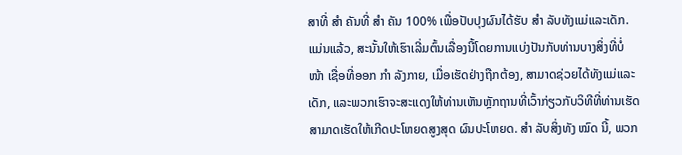ສາທີ່ ສຳ ຄັນທີ່ ສຳ ຄັນ 100% ເພື່ອປັບປຸງຜົນໄດ້ຮັບ ສຳ ລັບທັງແມ່ແລະເດັກ. ແມ່ນແລ້ວ, ສະນັ້ນໃຫ້ເຮົາເລີ່ມຕົ້ນເລື່ອງນີ້ໂດຍການແບ່ງປັນກັບທ່ານບາງສິ່ງທີ່ບໍ່ ໜ້າ ເຊື່ອທີ່ອອກ ກຳ ລັງກາຍ, ເມື່ອເຮັດຢ່າງຖືກຕ້ອງ, ສາມາດຊ່ວຍໄດ້ທັງແມ່ແລະເດັກ, ແລະພວກເຮົາຈະສະແດງໃຫ້ທ່ານເຫັນຫຼັກຖານທີ່ເວົ້າກ່ຽວກັບວິທີທີ່ທ່ານເຮັດສາມາດເຮັດໃຫ້ເກີດປະໂຫຍດສູງສຸດ ຜົນປະໂຫຍດ. ສຳ ລັບສິ່ງທັງ ໝົດ ນີ້, ພວກ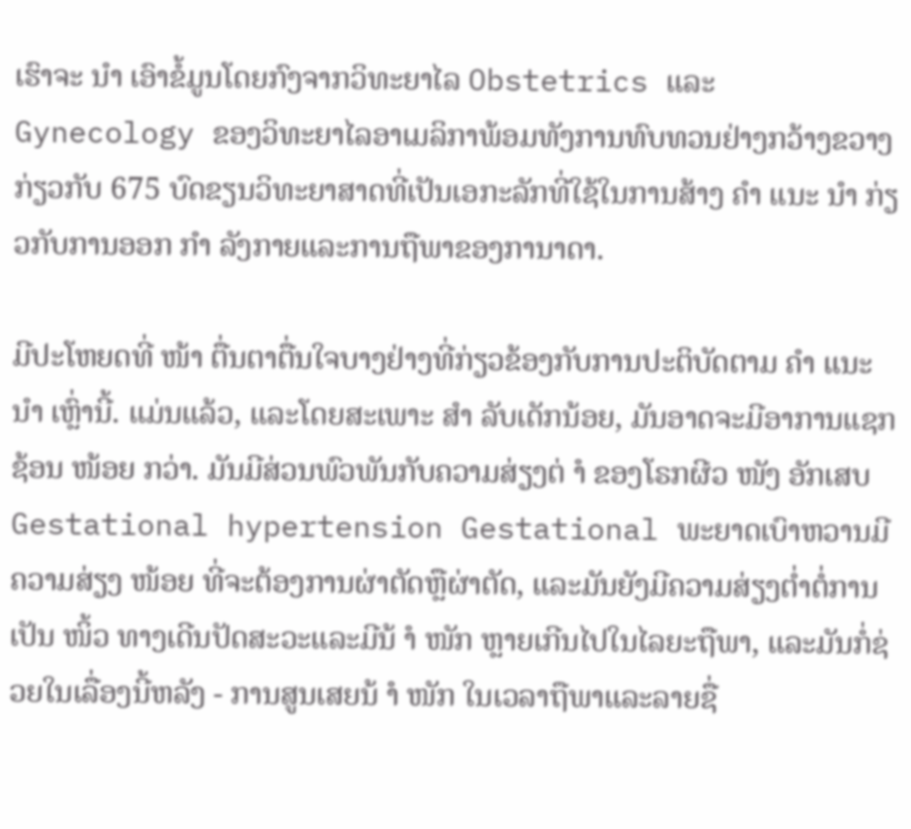ເຮົາຈະ ນຳ ເອົາຂໍ້ມູນໂດຍກົງຈາກວິທະຍາໄລ Obstetrics ແລະ Gynecology ຂອງວິທະຍາໄລອາເມລິກາພ້ອມທັງການທົບທວນຢ່າງກວ້າງຂວາງກ່ຽວກັບ 675 ບົດຂຽນວິທະຍາສາດທີ່ເປັນເອກະລັກທີ່ໃຊ້ໃນການສ້າງ ຄຳ ແນະ ນຳ ກ່ຽວກັບການອອກ ກຳ ລັງກາຍແລະການຖືພາຂອງການາດາ.

ມີປະໂຫຍດທີ່ ໜ້າ ຕື່ນຕາຕື່ນໃຈບາງຢ່າງທີ່ກ່ຽວຂ້ອງກັບການປະຕິບັດຕາມ ຄຳ ແນະ ນຳ ເຫຼົ່ານີ້. ແມ່ນແລ້ວ, ແລະໂດຍສະເພາະ ສຳ ລັບເດັກນ້ອຍ, ມັນອາດຈະມີອາການແຊກຊ້ອນ ໜ້ອຍ ກວ່າ. ມັນມີສ່ວນພົວພັນກັບຄວາມສ່ຽງຕ່ ຳ ຂອງໂຣກຜີວ ໜັງ ອັກເສບ Gestational hypertension Gestational ພະຍາດເບົາຫວານມີຄວາມສ່ຽງ ໜ້ອຍ ທີ່ຈະຕ້ອງການຜ່າຕັດຫຼືຜ່າຕັດ, ແລະມັນຍັງມີຄວາມສ່ຽງຕໍ່າຕໍ່ການເປັນ ໜິ້ວ ທາງເດີນປັດສະວະແລະມີນ້ ຳ ໜັກ ຫຼາຍເກີນໄປໃນໄລຍະຖືພາ, ແລະມັນກໍ່ຊ່ວຍໃນເລື່ອງນີ້ຫລັງ - ການສູນເສຍນ້ ຳ ໜັກ ໃນເວລາຖືພາແລະລາຍຊື່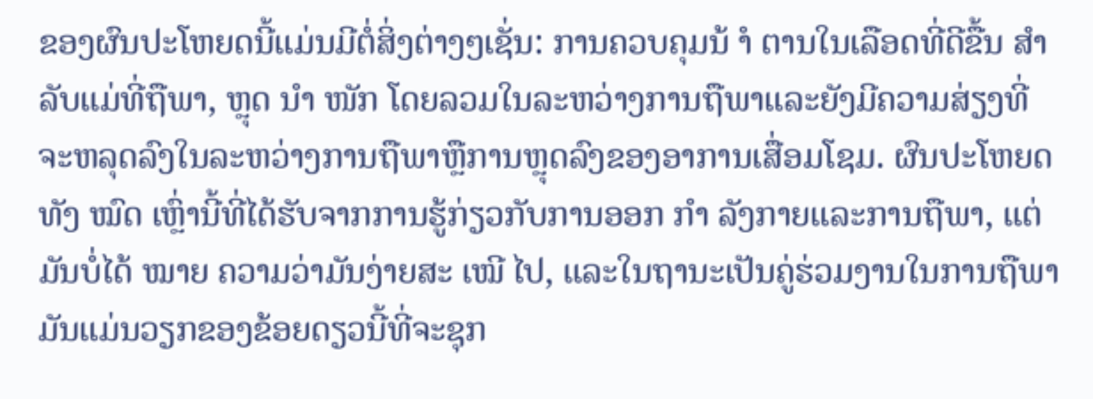ຂອງຜົນປະໂຫຍດນີ້ແມ່ນມີຕໍ່ສິ່ງຕ່າງໆເຊັ່ນ: ການຄວບຄຸມນ້ ຳ ຕານໃນເລືອດທີ່ດີຂື້ນ ສຳ ລັບແມ່ທີ່ຖືພາ, ຫຼຸດ ນຳ ໜັກ ໂດຍລວມໃນລະຫວ່າງການຖືພາແລະຍັງມີຄວາມສ່ຽງທີ່ຈະຫລຸດລົງໃນລະຫວ່າງການຖືພາຫຼືການຫຼຸດລົງຂອງອາການເສື່ອມໂຊມ. ຜົນປະໂຫຍດທັງ ໝົດ ເຫຼົ່ານີ້ທີ່ໄດ້ຮັບຈາກການຮູ້ກ່ຽວກັບການອອກ ກຳ ລັງກາຍແລະການຖືພາ, ແຕ່ມັນບໍ່ໄດ້ ໝາຍ ຄວາມວ່າມັນງ່າຍສະ ເໝີ ໄປ, ແລະໃນຖານະເປັນຄູ່ຮ່ວມງານໃນການຖືພາມັນແມ່ນວຽກຂອງຂ້ອຍດຽວນີ້ທີ່ຈະຊຸກ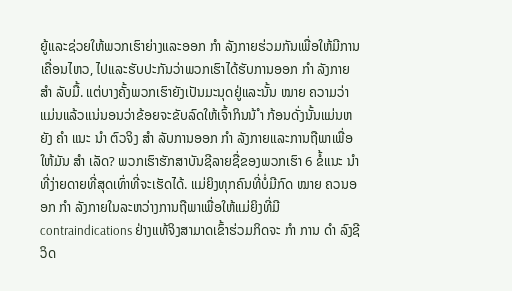ຍູ້ແລະຊ່ວຍໃຫ້ພວກເຮົາຍ່າງແລະອອກ ກຳ ລັງກາຍຮ່ວມກັນເພື່ອໃຫ້ມີການເຄື່ອນໄຫວ, ໄປແລະຮັບປະກັນວ່າພວກເຮົາໄດ້ຮັບການອອກ ກຳ ລັງກາຍ ສຳ ລັບມື້. ແຕ່ບາງຄັ້ງພວກເຮົາຍັງເປັນມະນຸດຢູ່ແລະນັ້ນ ໝາຍ ຄວາມວ່າແມ່ນແລ້ວແນ່ນອນວ່າຂ້ອຍຈະຂັບລົດໃຫ້ເຈົ້າກິນນ້ ຳ ກ້ອນດັ່ງນັ້ນແມ່ນຫຍັງ ຄຳ ແນະ ນຳ ຕົວຈິງ ສຳ ລັບການອອກ ກຳ ລັງກາຍແລະການຖືພາເພື່ອໃຫ້ມັນ ສຳ ເລັດ? ພວກເຮົາຮັກສາບັນຊີລາຍຊື່ຂອງພວກເຮົາ 6 ຂໍ້ແນະ ນຳ ທີ່ງ່າຍດາຍທີ່ສຸດເທົ່າທີ່ຈະເຮັດໄດ້. ແມ່ຍິງທຸກຄົນທີ່ບໍ່ມີກົດ ໝາຍ ຄວນອອກ ກຳ ລັງກາຍໃນລະຫວ່າງການຖືພາເພື່ອໃຫ້ແມ່ຍິງທີ່ມີ contraindications ຢ່າງແທ້ຈິງສາມາດເຂົ້າຮ່ວມກິດຈະ ກຳ ການ ດຳ ລົງຊີວິດ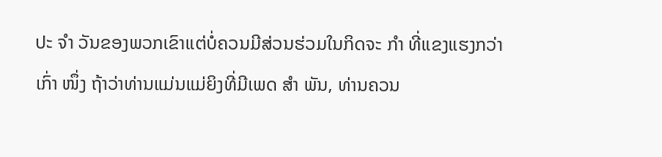ປະ ຈຳ ວັນຂອງພວກເຂົາແຕ່ບໍ່ຄວນມີສ່ວນຮ່ວມໃນກິດຈະ ກຳ ທີ່ແຂງແຮງກວ່າເກົ່າ ໜຶ່ງ ຖ້າວ່າທ່ານແມ່ນແມ່ຍິງທີ່ມີເພດ ສຳ ພັນ, ທ່ານຄວນ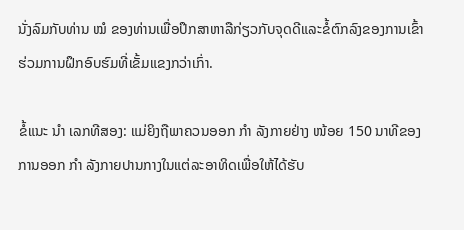ນັ່ງລົມກັບທ່ານ ໝໍ ຂອງທ່ານເພື່ອປຶກສາຫາລືກ່ຽວກັບຈຸດດີແລະຂໍ້ຕົກລົງຂອງການເຂົ້າຮ່ວມການຝຶກອົບຮົມທີ່ເຂັ້ມແຂງກວ່າເກົ່າ.

ຂໍ້ແນະ ນຳ ເລກທີສອງ: ແມ່ຍິງຖືພາຄວນອອກ ກຳ ລັງກາຍຢ່າງ ໜ້ອຍ 150 ນາທີຂອງການອອກ ກຳ ລັງກາຍປານກາງໃນແຕ່ລະອາທິດເພື່ອໃຫ້ໄດ້ຮັບ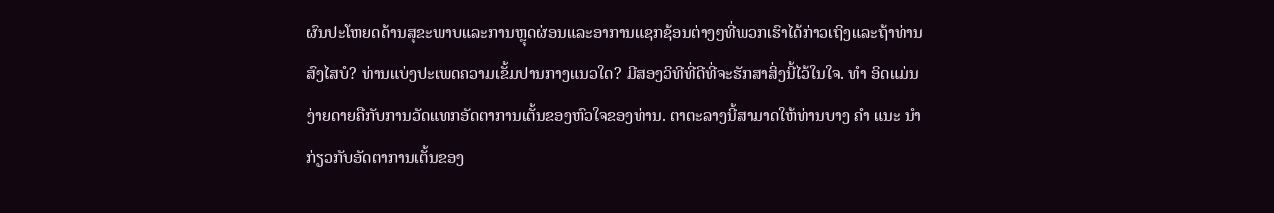ຜົນປະໂຫຍດດ້ານສຸຂະພາບແລະການຫຼຸດຜ່ອນແລະອາການແຊກຊ້ອນຕ່າງໆທີ່ພວກເຮົາໄດ້ກ່າວເຖິງແລະຖ້າທ່ານສົງໄສບໍ? ທ່ານແບ່ງປະເພດຄວາມເຂັ້ມປານກາງແນວໃດ? ມີສອງວິທີທີ່ດີທີ່ຈະຮັກສາສິ່ງນີ້ໄວ້ໃນໃຈ. ທຳ ອິດແມ່ນງ່າຍດາຍຄືກັບການວັດແທກອັດຕາການເຕັ້ນຂອງຫົວໃຈຂອງທ່ານ. ຕາຕະລາງນີ້ສາມາດໃຫ້ທ່ານບາງ ຄຳ ແນະ ນຳ ກ່ຽວກັບອັດຕາການເຕັ້ນຂອງ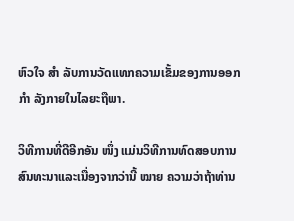ຫົວໃຈ ສຳ ລັບການວັດແທກຄວາມເຂັ້ມຂອງການອອກ ກຳ ລັງກາຍໃນໄລຍະຖືພາ.

ວິທີການທີ່ດີອີກອັນ ໜຶ່ງ ແມ່ນວິທີການທົດສອບການສົນທະນາແລະເນື່ອງຈາກວ່ານີ້ ໝາຍ ຄວາມວ່າຖ້າທ່ານ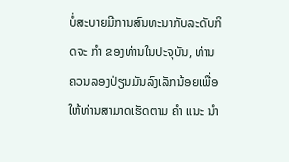ບໍ່ສະບາຍມີການສົນທະນາກັບລະດັບກິດຈະ ກຳ ຂອງທ່ານໃນປະຈຸບັນ, ທ່ານຄວນລອງປ່ຽນມັນລົງເລັກນ້ອຍເພື່ອໃຫ້ທ່ານສາມາດເຮັດຕາມ ຄຳ ແນະ ນຳ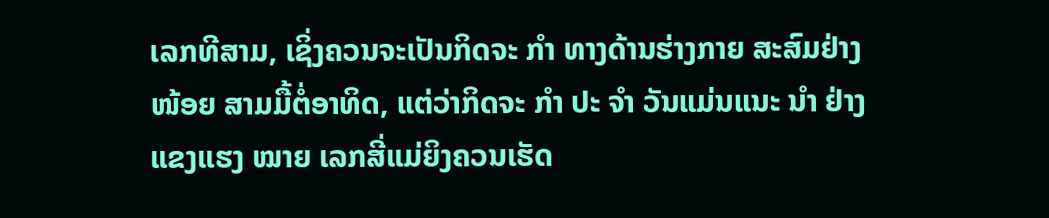ເລກທີສາມ, ເຊິ່ງຄວນຈະເປັນກິດຈະ ກຳ ທາງດ້ານຮ່າງກາຍ ສະສົມຢ່າງ ໜ້ອຍ ສາມມື້ຕໍ່ອາທິດ, ແຕ່ວ່າກິດຈະ ກຳ ປະ ຈຳ ວັນແມ່ນແນະ ນຳ ຢ່າງແຂງແຮງ ໝາຍ ເລກສີ່ແມ່ຍິງຄວນເຮັດ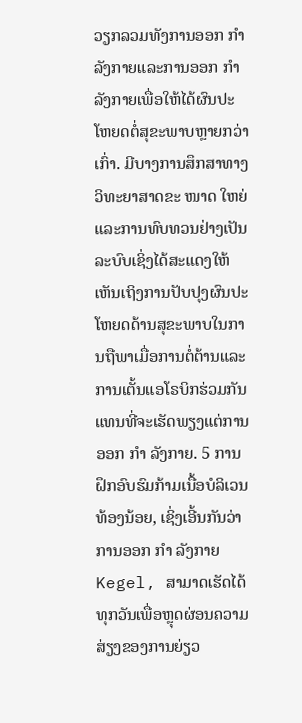ວຽກລວມທັງການອອກ ກຳ ລັງກາຍແລະການອອກ ກຳ ລັງກາຍເພື່ອໃຫ້ໄດ້ຜົນປະໂຫຍດຕໍ່ສຸຂະພາບຫຼາຍກວ່າເກົ່າ. ມີບາງການສຶກສາທາງວິທະຍາສາດຂະ ໜາດ ໃຫຍ່ແລະການທົບທວນຢ່າງເປັນລະບົບເຊິ່ງໄດ້ສະແດງໃຫ້ເຫັນເຖິງການປັບປຸງຜົນປະໂຫຍດດ້ານສຸຂະພາບໃນການຖືພາເມື່ອການຕໍ່ຕ້ານແລະການເຕັ້ນແອໂຣບິກຮ່ວມກັນແທນທີ່ຈະເຮັດພຽງແຕ່ການອອກ ກຳ ລັງກາຍ. 5 ການຝຶກອົບຮົມກ້າມເນື້ອບໍລິເວນທ້ອງນ້ອຍ, ເຊິ່ງເອີ້ນກັນວ່າການອອກ ກຳ ລັງກາຍ Kegel, ສາມາດເຮັດໄດ້ທຸກວັນເພື່ອຫຼຸດຜ່ອນຄວາມສ່ຽງຂອງການຍ່ຽວ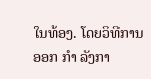ໃນທ້ອງ. ໂດຍວິທີການອອກ ກຳ ລັງກາ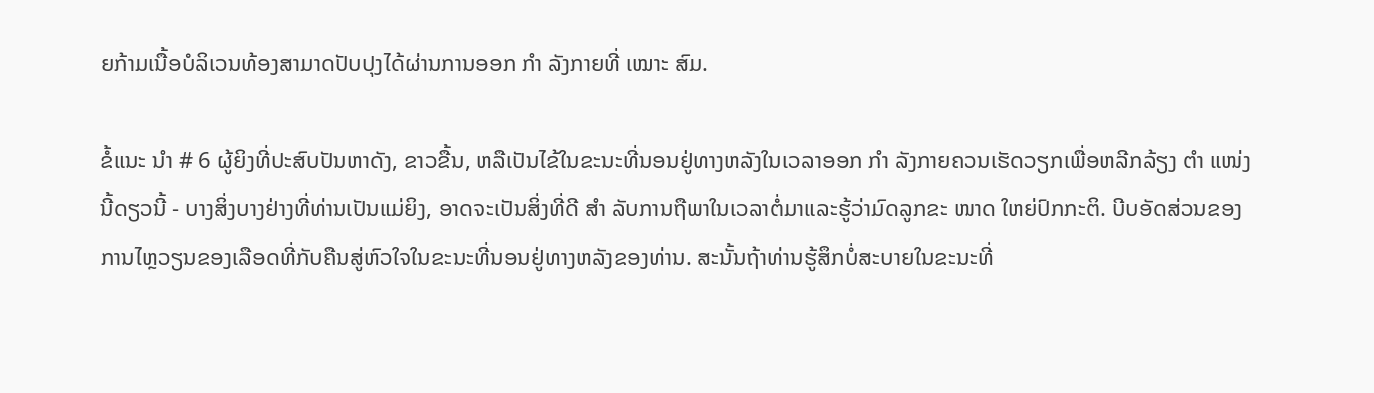ຍກ້າມເນື້ອບໍລິເວນທ້ອງສາມາດປັບປຸງໄດ້ຜ່ານການອອກ ກຳ ລັງກາຍທີ່ ເໝາະ ສົມ.

ຂໍ້ແນະ ນຳ # 6 ຜູ້ຍິງທີ່ປະສົບປັນຫາດັງ, ຂາວຂື້ນ, ຫລືເປັນໄຂ້ໃນຂະນະທີ່ນອນຢູ່ທາງຫລັງໃນເວລາອອກ ກຳ ລັງກາຍຄວນເຮັດວຽກເພື່ອຫລີກລ້ຽງ ຕຳ ແໜ່ງ ນີ້ດຽວນີ້ - ບາງສິ່ງບາງຢ່າງທີ່ທ່ານເປັນແມ່ຍິງ, ອາດຈະເປັນສິ່ງທີ່ດີ ສຳ ລັບການຖືພາໃນເວລາຕໍ່ມາແລະຮູ້ວ່າມົດລູກຂະ ໜາດ ໃຫຍ່ປົກກະຕິ. ບີບອັດສ່ວນຂອງການໄຫຼວຽນຂອງເລືອດທີ່ກັບຄືນສູ່ຫົວໃຈໃນຂະນະທີ່ນອນຢູ່ທາງຫລັງຂອງທ່ານ. ສະນັ້ນຖ້າທ່ານຮູ້ສຶກບໍ່ສະບາຍໃນຂະນະທີ່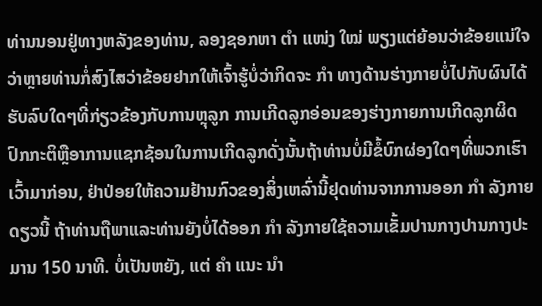ທ່ານນອນຢູ່ທາງຫລັງຂອງທ່ານ, ລອງຊອກຫາ ຕຳ ແໜ່ງ ໃໝ່ ພຽງແຕ່ຍ້ອນວ່າຂ້ອຍແນ່ໃຈວ່າຫຼາຍທ່ານກໍ່ສົງໄສວ່າຂ້ອຍຢາກໃຫ້ເຈົ້າຮູ້ບໍ່ວ່າກິດຈະ ກຳ ທາງດ້ານຮ່າງກາຍບໍ່ໄປກັບຜົນໄດ້ຮັບລົບໃດໆທີ່ກ່ຽວຂ້ອງກັບການຫຼຸລູກ ການເກີດລູກອ່ອນຂອງຮ່າງກາຍການເກີດລູກຜິດປົກກະຕິຫຼືອາການແຊກຊ້ອນໃນການເກີດລູກດັ່ງນັ້ນຖ້າທ່ານບໍ່ມີຂໍ້ບົກຜ່ອງໃດໆທີ່ພວກເຮົາເວົ້າມາກ່ອນ, ຢ່າປ່ອຍໃຫ້ຄວາມຢ້ານກົວຂອງສິ່ງເຫລົ່ານີ້ຢຸດທ່ານຈາກການອອກ ກຳ ລັງກາຍດຽວນີ້ ຖ້າທ່ານຖືພາແລະທ່ານຍັງບໍ່ໄດ້ອອກ ກຳ ລັງກາຍໃຊ້ຄວາມເຂັ້ມປານກາງປານກາງປະມານ 150 ນາທີ. ບໍ່ເປັນຫຍັງ, ແຕ່ ຄຳ ແນະ ນຳ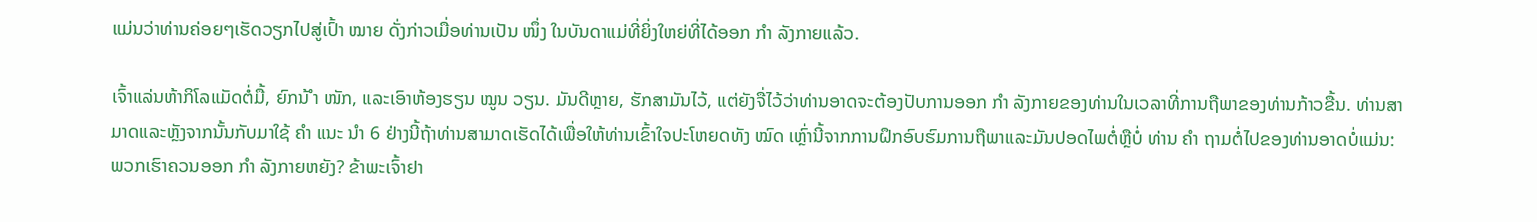ແມ່ນວ່າທ່ານຄ່ອຍໆເຮັດວຽກໄປສູ່ເປົ້າ ໝາຍ ດັ່ງກ່າວເມື່ອທ່ານເປັນ ໜຶ່ງ ໃນບັນດາແມ່ທີ່ຍິ່ງໃຫຍ່ທີ່ໄດ້ອອກ ກຳ ລັງກາຍແລ້ວ.

ເຈົ້າແລ່ນຫ້າກິໂລແມັດຕໍ່ມື້, ຍົກນ້ ຳ ໜັກ, ແລະເອົາຫ້ອງຮຽນ ໝູນ ວຽນ. ມັນດີຫຼາຍ, ຮັກສາມັນໄວ້, ແຕ່ຍັງຈື່ໄວ້ວ່າທ່ານອາດຈະຕ້ອງປັບການອອກ ກຳ ລັງກາຍຂອງທ່ານໃນເວລາທີ່ການຖືພາຂອງທ່ານກ້າວຂື້ນ. ທ່ານສາມາດແລະຫຼັງຈາກນັ້ນກັບມາໃຊ້ ຄຳ ແນະ ນຳ 6 ຢ່າງນີ້ຖ້າທ່ານສາມາດເຮັດໄດ້ເພື່ອໃຫ້ທ່ານເຂົ້າໃຈປະໂຫຍດທັງ ໝົດ ເຫຼົ່ານີ້ຈາກການຝຶກອົບຮົມການຖືພາແລະມັນປອດໄພຕໍ່ຫຼືບໍ່ ທ່ານ ຄຳ ຖາມຕໍ່ໄປຂອງທ່ານອາດບໍ່ແມ່ນ: ພວກເຮົາຄວນອອກ ກຳ ລັງກາຍຫຍັງ? ຂ້າພະເຈົ້າຢາ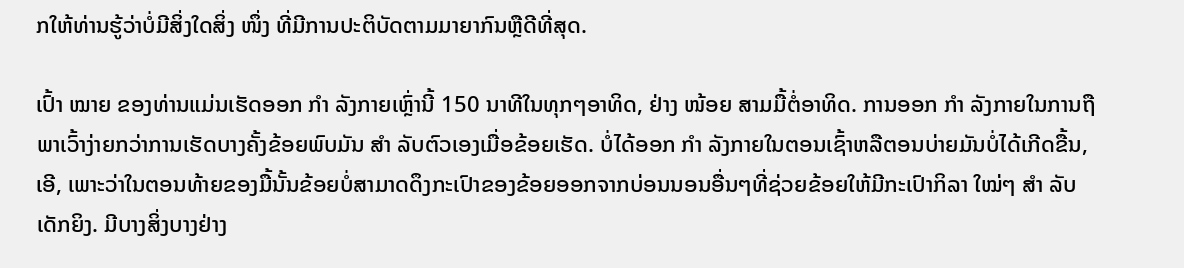ກໃຫ້ທ່ານຮູ້ວ່າບໍ່ມີສິ່ງໃດສິ່ງ ໜຶ່ງ ທີ່ມີການປະຕິບັດຕາມມາຍາກົນຫຼືດີທີ່ສຸດ.

ເປົ້າ ໝາຍ ຂອງທ່ານແມ່ນເຮັດອອກ ກຳ ລັງກາຍເຫຼົ່ານີ້ 150 ນາທີໃນທຸກໆອາທິດ, ຢ່າງ ໜ້ອຍ ສາມມື້ຕໍ່ອາທິດ. ການອອກ ກຳ ລັງກາຍໃນການຖືພາເວົ້າງ່າຍກວ່າການເຮັດບາງຄັ້ງຂ້ອຍພົບມັນ ສຳ ລັບຕົວເອງເມື່ອຂ້ອຍເຮັດ. ບໍ່ໄດ້ອອກ ກຳ ລັງກາຍໃນຕອນເຊົ້າຫລືຕອນບ່າຍມັນບໍ່ໄດ້ເກີດຂື້ນ, ເອີ, ເພາະວ່າໃນຕອນທ້າຍຂອງມື້ນັ້ນຂ້ອຍບໍ່ສາມາດດຶງກະເປົາຂອງຂ້ອຍອອກຈາກບ່ອນນອນອື່ນໆທີ່ຊ່ວຍຂ້ອຍໃຫ້ມີກະເປົາກິລາ ໃໝ່ໆ ສຳ ລັບເດັກຍິງ. ມີບາງສິ່ງບາງຢ່າງ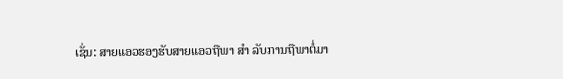ເຊັ່ນ: ສາຍແອວຮອງຮັບສາຍແອວຖືພາ ສຳ ລັບການຖືພາຕໍ່ມາ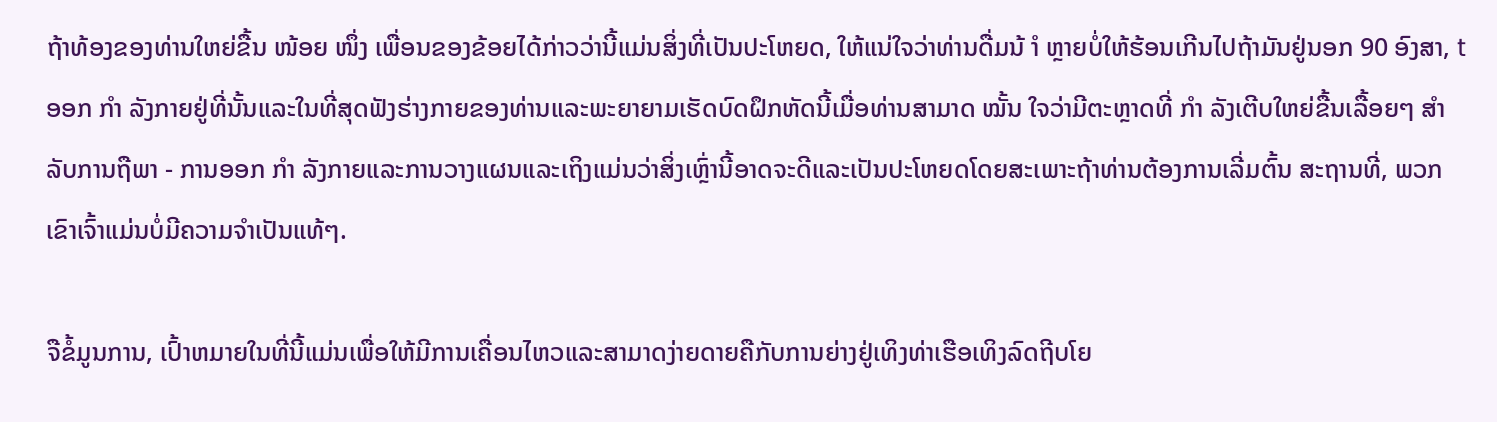ຖ້າທ້ອງຂອງທ່ານໃຫຍ່ຂື້ນ ໜ້ອຍ ໜຶ່ງ ເພື່ອນຂອງຂ້ອຍໄດ້ກ່າວວ່ານີ້ແມ່ນສິ່ງທີ່ເປັນປະໂຫຍດ, ໃຫ້ແນ່ໃຈວ່າທ່ານດື່ມນ້ ຳ ຫຼາຍບໍ່ໃຫ້ຮ້ອນເກີນໄປຖ້າມັນຢູ່ນອກ 90 ອົງສາ, t ອອກ ກຳ ລັງກາຍຢູ່ທີ່ນັ້ນແລະໃນທີ່ສຸດຟັງຮ່າງກາຍຂອງທ່ານແລະພະຍາຍາມເຮັດບົດຝຶກຫັດນີ້ເມື່ອທ່ານສາມາດ ໝັ້ນ ໃຈວ່າມີຕະຫຼາດທີ່ ກຳ ລັງເຕີບໃຫຍ່ຂື້ນເລື້ອຍໆ ສຳ ລັບການຖືພາ - ການອອກ ກຳ ລັງກາຍແລະການວາງແຜນແລະເຖິງແມ່ນວ່າສິ່ງເຫຼົ່ານີ້ອາດຈະດີແລະເປັນປະໂຫຍດໂດຍສະເພາະຖ້າທ່ານຕ້ອງການເລີ່ມຕົ້ນ ສະຖານທີ່, ພວກເຂົາເຈົ້າແມ່ນບໍ່ມີຄວາມຈໍາເປັນແທ້ໆ.

ຈືຂໍ້ມູນການ, ເປົ້າຫມາຍໃນທີ່ນີ້ແມ່ນເພື່ອໃຫ້ມີການເຄື່ອນໄຫວແລະສາມາດງ່າຍດາຍຄືກັບການຍ່າງຢູ່ເທິງທ່າເຮືອເທິງລົດຖີບໂຍ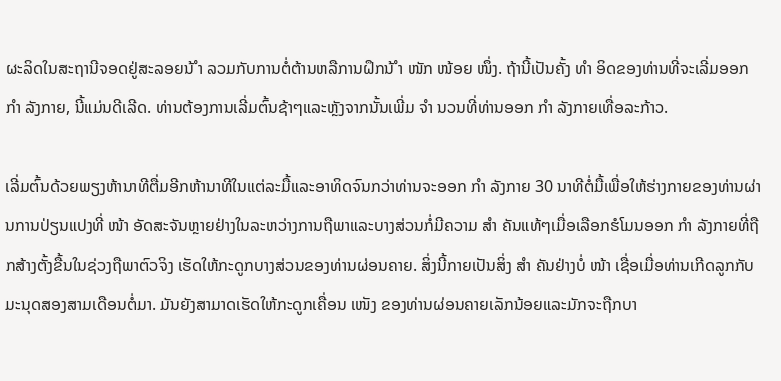ຜະລິດໃນສະຖານີຈອດຢູ່ສະລອຍນ້ ຳ ລວມກັບການຕໍ່ຕ້ານຫລືການຝຶກນ້ ຳ ໜັກ ໜ້ອຍ ໜຶ່ງ. ຖ້ານີ້ເປັນຄັ້ງ ທຳ ອິດຂອງທ່ານທີ່ຈະເລີ່ມອອກ ກຳ ລັງກາຍ, ນີ້ແມ່ນດີເລີດ. ທ່ານຕ້ອງການເລີ່ມຕົ້ນຊ້າໆແລະຫຼັງຈາກນັ້ນເພີ່ມ ຈຳ ນວນທີ່ທ່ານອອກ ກຳ ລັງກາຍເທື່ອລະກ້າວ.

ເລີ່ມຕົ້ນດ້ວຍພຽງຫ້ານາທີຕື່ມອີກຫ້ານາທີໃນແຕ່ລະມື້ແລະອາທິດຈົນກວ່າທ່ານຈະອອກ ກຳ ລັງກາຍ 30 ນາທີຕໍ່ມື້ເພື່ອໃຫ້ຮ່າງກາຍຂອງທ່ານຜ່ານການປ່ຽນແປງທີ່ ໜ້າ ອັດສະຈັນຫຼາຍຢ່າງໃນລະຫວ່າງການຖືພາແລະບາງສ່ວນກໍ່ມີຄວາມ ສຳ ຄັນແທ້ໆເມື່ອເລືອກຮໍໂມນອອກ ກຳ ລັງກາຍທີ່ຖືກສ້າງຕັ້ງຂື້ນໃນຊ່ວງຖືພາຕົວຈິງ ເຮັດໃຫ້ກະດູກບາງສ່ວນຂອງທ່ານຜ່ອນຄາຍ. ສິ່ງນີ້ກາຍເປັນສິ່ງ ສຳ ຄັນຢ່າງບໍ່ ໜ້າ ເຊື່ອເມື່ອທ່ານເກີດລູກກັບມະນຸດສອງສາມເດືອນຕໍ່ມາ. ມັນຍັງສາມາດເຮັດໃຫ້ກະດູກເຄື່ອນ ເໜັງ ຂອງທ່ານຜ່ອນຄາຍເລັກນ້ອຍແລະມັກຈະຖືກບາ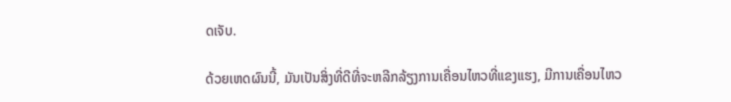ດເຈັບ.

ດ້ວຍເຫດຜົນນີ້, ມັນເປັນສິ່ງທີ່ດີທີ່ຈະຫລີກລ້ຽງການເຄື່ອນໄຫວທີ່ແຂງແຮງ, ມີການເຄື່ອນໄຫວ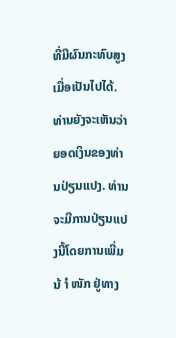ທີ່ມີຜົນກະທົບສູງເມື່ອເປັນໄປໄດ້. ທ່ານຍັງຈະເຫັນວ່າຍອດເງິນຂອງທ່ານປ່ຽນແປງ. ທ່ານຈະມີການປ່ຽນແປງນີ້ໂດຍການເພີ່ມນ້ ຳ ໜັກ ຢູ່ທາງ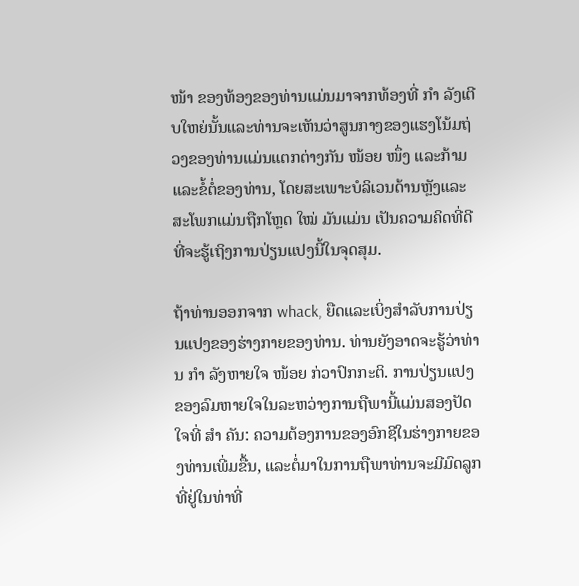ໜ້າ ຂອງທ້ອງຂອງທ່ານແມ່ນມາຈາກທ້ອງທີ່ ກຳ ລັງເຕີບໃຫຍ່ນັ້ນແລະທ່ານຈະເຫັນວ່າສູນກາງຂອງແຮງໂນ້ມຖ່ວງຂອງທ່ານແມ່ນແຕກຕ່າງກັນ ໜ້ອຍ ໜຶ່ງ ແລະກ້າມແລະຂໍ້ຕໍ່ຂອງທ່ານ, ໂດຍສະເພາະບໍລິເວນດ້ານຫຼັງແລະສະໂພກແມ່ນຖືກໂຫຼດ ໃໝ່ ມັນແມ່ນ ເປັນຄວາມຄິດທີ່ດີທີ່ຈະຮູ້ເຖິງການປ່ຽນແປງນີ້ໃນຈຸດສຸມ.

ຖ້າທ່ານອອກຈາກ whack, ຍືດແລະເບິ່ງສໍາລັບການປ່ຽນແປງຂອງຮ່າງກາຍຂອງທ່ານ. ທ່ານຍັງອາດຈະຮູ້ວ່າທ່ານ ກຳ ລັງຫາຍໃຈ ໜ້ອຍ ກ່ວາປົກກະຕິ. ການປ່ຽນແປງຂອງລົມຫາຍໃຈໃນລະຫວ່າງການຖືພານີ້ແມ່ນສອງປັດໃຈທີ່ ສຳ ຄັນ: ຄວາມຕ້ອງການຂອງອົກຊີໃນຮ່າງກາຍຂອງທ່ານເພີ່ມຂື້ນ, ແລະຕໍ່ມາໃນການຖືພາທ່ານຈະມີມົດລູກທີ່ຢູ່ໃນທ່າທີ່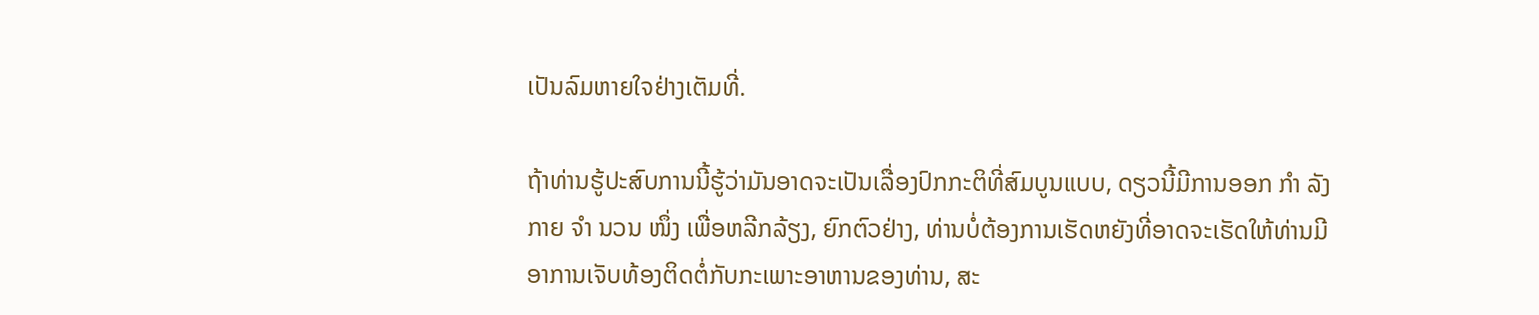ເປັນລົມຫາຍໃຈຢ່າງເຕັມທີ່.

ຖ້າທ່ານຮູ້ປະສົບການນີ້ຮູ້ວ່າມັນອາດຈະເປັນເລື່ອງປົກກະຕິທີ່ສົມບູນແບບ, ດຽວນີ້ມີການອອກ ກຳ ລັງກາຍ ຈຳ ນວນ ໜຶ່ງ ເພື່ອຫລີກລ້ຽງ, ຍົກຕົວຢ່າງ, ທ່ານບໍ່ຕ້ອງການເຮັດຫຍັງທີ່ອາດຈະເຮັດໃຫ້ທ່ານມີອາການເຈັບທ້ອງຕິດຕໍ່ກັບກະເພາະອາຫານຂອງທ່ານ, ສະ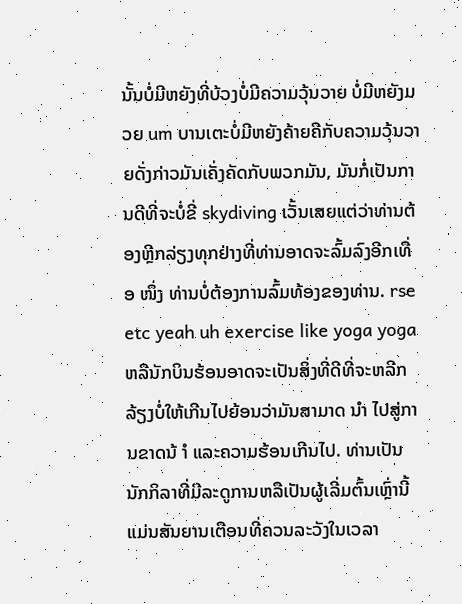ນັ້ນບໍ່ມີຫຍັງທີ່ບ້ວງບໍ່ມີຄວາມວຸ້ນວາຍ ບໍ່ມີຫຍັງມວຍ um ບານເຕະບໍ່ມີຫຍັງຄ້າຍຄືກັບຄວາມວຸ້ນວາຍດັ່ງກ່າວມັນເຄັ່ງຄັດກັບພວກມັນ, ມັນກໍ່ເປັນການດີທີ່ຈະບໍ່ຂີ່ skydiving ເວັ້ນເສຍແຕ່ວ່າທ່ານຕ້ອງຫຼີກລ່ຽງທຸກຢ່າງທີ່ທ່ານອາດຈະລົ້ມລົງອີກເທື່ອ ໜຶ່ງ ທ່ານບໍ່ຕ້ອງການລົ້ມທ້ອງຂອງທ່ານ. rse etc yeah uh exercise like yoga yoga ຫລືນັກບິນຮ້ອນອາດຈະເປັນສິ່ງທີ່ດີທີ່ຈະຫລີກລ້ຽງບໍ່ໃຫ້ເກີນໄປຍ້ອນວ່າມັນສາມາດ ນຳ ໄປສູ່ການຂາດນ້ ຳ ແລະຄວາມຮ້ອນເກີນໄປ. ທ່ານເປັນນັກກິລາທີ່ມີລະດູການຫລືເປັນຜູ້ເລີ່ມຕົ້ນເຫຼົ່ານີ້ແມ່ນສັນຍານເຕືອນທີ່ຄວນລະວັງໃນເວລາ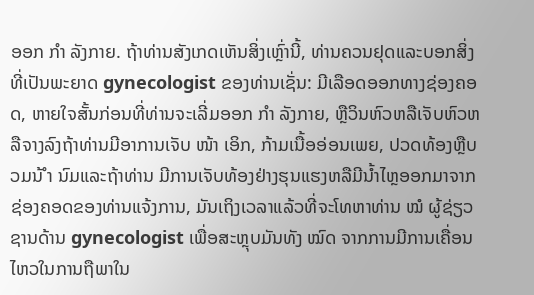ອອກ ກຳ ລັງກາຍ. ຖ້າທ່ານສັງເກດເຫັນສິ່ງເຫຼົ່ານີ້, ທ່ານຄວນຢຸດແລະບອກສິ່ງທີ່ເປັນພະຍາດ gynecologist ຂອງທ່ານເຊັ່ນ: ມີເລືອດອອກທາງຊ່ອງຄອດ, ຫາຍໃຈສັ້ນກ່ອນທີ່ທ່ານຈະເລີ່ມອອກ ກຳ ລັງກາຍ, ຫຼືວິນຫົວຫລືເຈັບຫົວຫລືຈາງລົງຖ້າທ່ານມີອາການເຈັບ ໜ້າ ເອິກ, ກ້າມເນື້ອອ່ອນເພຍ, ປວດທ້ອງຫຼືບວມນ້ ຳ ນົມແລະຖ້າທ່ານ ມີການເຈັບທ້ອງຢ່າງຮຸນແຮງຫລືມີນໍ້າໄຫຼອອກມາຈາກຊ່ອງຄອດຂອງທ່ານແຈ້ງການ, ມັນເຖິງເວລາແລ້ວທີ່ຈະໂທຫາທ່ານ ໝໍ ຜູ້ຊ່ຽວຊານດ້ານ gynecologist ເພື່ອສະຫຼຸບມັນທັງ ໝົດ ຈາກການມີການເຄື່ອນໄຫວໃນການຖືພາໃນ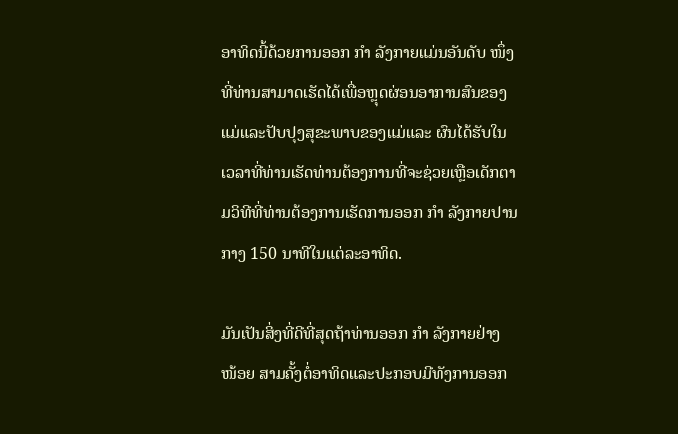ອາທິດນີ້ດ້ວຍການອອກ ກຳ ລັງກາຍແມ່ນອັນດັບ ໜຶ່ງ ທີ່ທ່ານສາມາດເຮັດໄດ້ເພື່ອຫຼຸດຜ່ອນອາການສົນຂອງແມ່ແລະປັບປຸງສຸຂະພາບຂອງແມ່ແລະ ຜົນໄດ້ຮັບໃນເວລາທີ່ທ່ານເຮັດທ່ານຕ້ອງການທີ່ຈະຊ່ວຍເຫຼືອເດັກຕາມວິທີທີ່ທ່ານຕ້ອງການເຮັດການອອກ ກຳ ລັງກາຍປານກາງ 150 ນາທີໃນແຕ່ລະອາທິດ.

ມັນເປັນສິ່ງທີ່ດີທີ່ສຸດຖ້າທ່ານອອກ ກຳ ລັງກາຍຢ່າງ ໜ້ອຍ ສາມຄັ້ງຕໍ່ອາທິດແລະປະກອບມີທັງການອອກ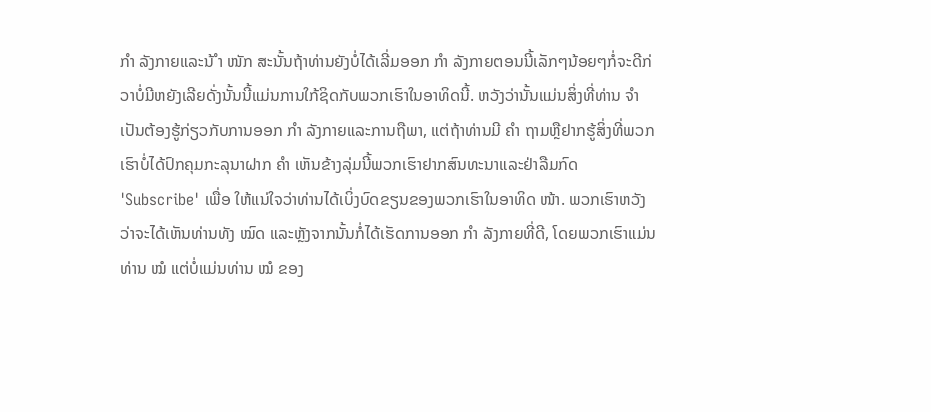ກຳ ລັງກາຍແລະນ້ ຳ ໜັກ ສະນັ້ນຖ້າທ່ານຍັງບໍ່ໄດ້ເລີ່ມອອກ ກຳ ລັງກາຍຕອນນີ້ເລັກໆນ້ອຍໆກໍ່ຈະດີກ່ວາບໍ່ມີຫຍັງເລີຍດັ່ງນັ້ນນີ້ແມ່ນການໃກ້ຊິດກັບພວກເຮົາໃນອາທິດນີ້. ຫວັງວ່ານັ້ນແມ່ນສິ່ງທີ່ທ່ານ ຈຳ ເປັນຕ້ອງຮູ້ກ່ຽວກັບການອອກ ກຳ ລັງກາຍແລະການຖືພາ, ແຕ່ຖ້າທ່ານມີ ຄຳ ຖາມຫຼືຢາກຮູ້ສິ່ງທີ່ພວກເຮົາບໍ່ໄດ້ປົກຄຸມກະລຸນາຝາກ ຄຳ ເຫັນຂ້າງລຸ່ມນີ້ພວກເຮົາຢາກສົນທະນາແລະຢ່າລືມກົດ 'Subscribe' ເພື່ອ ໃຫ້ແນ່ໃຈວ່າທ່ານໄດ້ເບິ່ງບົດຂຽນຂອງພວກເຮົາໃນອາທິດ ໜ້າ. ພວກເຮົາຫວັງວ່າຈະໄດ້ເຫັນທ່ານທັງ ໝົດ ແລະຫຼັງຈາກນັ້ນກໍ່ໄດ້ເຮັດການອອກ ກຳ ລັງກາຍທີ່ດີ, ໂດຍພວກເຮົາແມ່ນທ່ານ ໝໍ ແຕ່ບໍ່ແມ່ນທ່ານ ໝໍ ຂອງ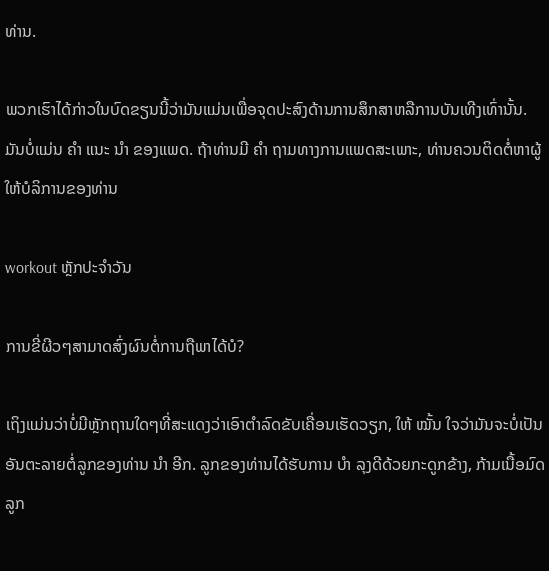ທ່ານ.

ພວກເຮົາໄດ້ກ່າວໃນບົດຂຽນນີ້ວ່າມັນແມ່ນເພື່ອຈຸດປະສົງດ້ານການສຶກສາຫລືການບັນເທີງເທົ່ານັ້ນ. ມັນບໍ່ແມ່ນ ຄຳ ແນະ ນຳ ຂອງແພດ. ຖ້າທ່ານມີ ຄຳ ຖາມທາງການແພດສະເພາະ, ທ່ານຄວນຕິດຕໍ່ຫາຜູ້ໃຫ້ບໍລິການຂອງທ່ານ

workout ຫຼັກປະຈໍາວັນ

ການຂີ່ຜີວໆສາມາດສົ່ງຜົນຕໍ່ການຖືພາໄດ້ບໍ?

ເຖິງແມ່ນວ່າບໍ່ມີຫຼັກຖານໃດໆທີ່ສະແດງວ່າເອົາຕຳລົດຂັບເຄື່ອນເຮັດວຽກ, ໃຫ້ ໝັ້ນ ໃຈວ່າມັນຈະບໍ່ເປັນອັນຕະລາຍຕໍ່ລູກຂອງທ່ານ ນຳ ອີກ. ລູກຂອງທ່ານໄດ້ຮັບການ ບຳ ລຸງດີດ້ວຍກະດູກຂ້າງ, ກ້າມເນື້ອມົດລູກ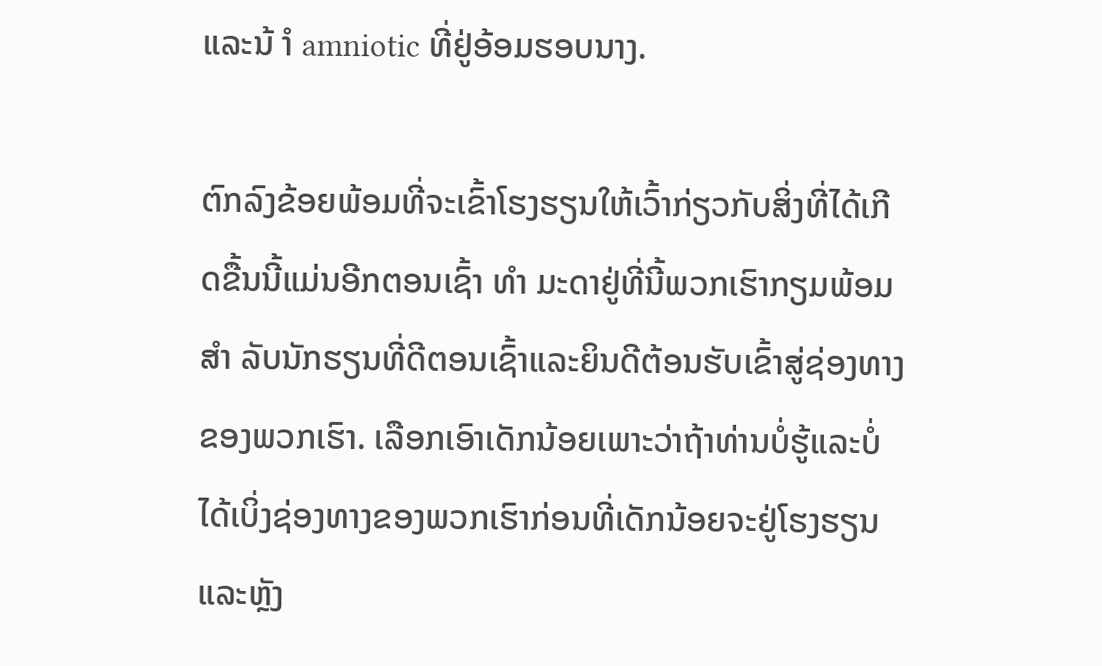ແລະນ້ ຳ amniotic ທີ່ຢູ່ອ້ອມຮອບນາງ.

ຕົກລົງຂ້ອຍພ້ອມທີ່ຈະເຂົ້າໂຮງຮຽນໃຫ້ເວົ້າກ່ຽວກັບສິ່ງທີ່ໄດ້ເກີດຂື້ນນີ້ແມ່ນອີກຕອນເຊົ້າ ທຳ ມະດາຢູ່ທີ່ນີ້ພວກເຮົາກຽມພ້ອມ ສຳ ລັບນັກຮຽນທີ່ດີຕອນເຊົ້າແລະຍິນດີຕ້ອນຮັບເຂົ້າສູ່ຊ່ອງທາງຂອງພວກເຮົາ. ເລືອກເອົາເດັກນ້ອຍເພາະວ່າຖ້າທ່ານບໍ່ຮູ້ແລະບໍ່ໄດ້ເບິ່ງຊ່ອງທາງຂອງພວກເຮົາກ່ອນທີ່ເດັກນ້ອຍຈະຢູ່ໂຮງຮຽນແລະຫຼັງ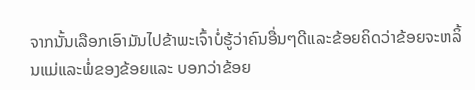ຈາກນັ້ນເລືອກເອົາມັນໄປຂ້າພະເຈົ້າບໍ່ຮູ້ວ່າຄົນອື່ນໆດີແລະຂ້ອຍຄິດວ່າຂ້ອຍຈະຫລິ້ນແມ່ແລະພໍ່ຂອງຂ້ອຍແລະ ບອກວ່າຂ້ອຍ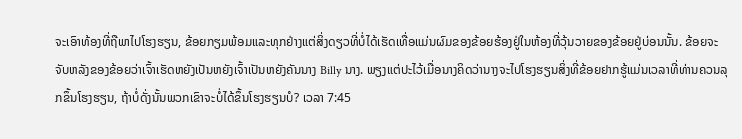ຈະເອົາທ້ອງທີ່ຖືພາໄປໂຮງຮຽນ, ຂ້ອຍກຽມພ້ອມແລະທຸກຢ່າງແຕ່ສິ່ງດຽວທີ່ບໍ່ໄດ້ເຮັດເທື່ອແມ່ນຜົມຂອງຂ້ອຍຮ້ອງຢູ່ໃນຫ້ອງທີ່ວຸ້ນວາຍຂອງຂ້ອຍຢູ່ບ່ອນນັ້ນ. ຂ້ອຍຈະຈັບຫລັງຂອງຂ້ອຍວ່າເຈົ້າເຮັດຫຍັງເປັນຫຍັງເຈົ້າເປັນຫຍັງຄັນນາງ Billy ນາງ. ພຽງແຕ່ປະໄວ້ເມື່ອນາງຄິດວ່ານາງຈະໄປໂຮງຮຽນສິ່ງທີ່ຂ້ອຍຢາກຮູ້ແມ່ນເວລາທີ່ທ່ານຄວນລຸກຂຶ້ນໂຮງຮຽນ, ຖ້າບໍ່ດັ່ງນັ້ນພວກເຂົາຈະບໍ່ໄດ້ຂຶ້ນໂຮງຮຽນບໍ? ເວລາ 7:45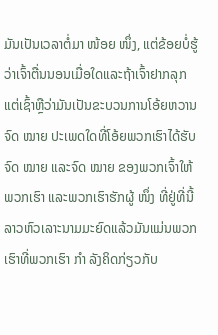ມັນເປັນເວລາຕໍ່ມາ ໜ້ອຍ ໜຶ່ງ, ແຕ່ຂ້ອຍບໍ່ຮູ້ວ່າເຈົ້າຕື່ນນອນເມື່ອໃດແລະຖ້າເຈົ້າຢາກລຸກແຕ່ເຊົ້າຫຼືວ່າມັນເປັນຂະບວນການໂອ້ຍຫວານຈົດ ໝາຍ ປະເພດໃດທີ່ໂອ້ຍພວກເຮົາໄດ້ຮັບຈົດ ໝາຍ ແລະຈົດ ໝາຍ ຂອງພວກເຈົ້າໃຫ້ພວກເຮົາ ແລະພວກເຮົາຮັກຜູ້ ໜຶ່ງ ທີ່ຢູ່ທີ່ນີ້ລາວຫົວເລາະນາມມະຍົດແລ້ວມັນແມ່ນພວກເຮົາທີ່ພວກເຮົາ ກຳ ລັງຄິດກ່ຽວກັບ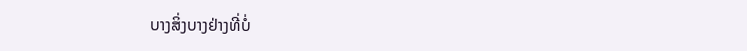ບາງສິ່ງບາງຢ່າງທີ່ບໍ່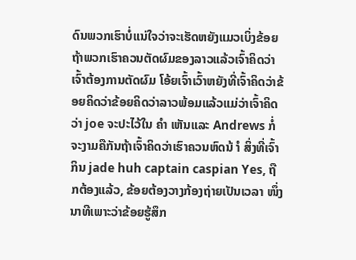ດົນພວກເຮົາບໍ່ແນ່ໃຈວ່າຈະເຮັດຫຍັງແມວເບິ່ງຂ້ອຍຖ້າພວກເຮົາຄວນຕັດຜົມຂອງລາວແລ້ວເຈົ້າຄິດວ່າເຈົ້າຕ້ອງການຕັດຜົມ ໂອ້ຍເຈົ້າເວົ້າຫຍັງທີ່ເຈົ້າຄິດວ່າຂ້ອຍຄິດວ່າຂ້ອຍຄິດວ່າລາວພ້ອມແລ້ວແມ່ວ່າເຈົ້າຄິດວ່າ joe ຈະປະໄວ້ໃນ ຄຳ ເຫັນແລະ Andrews ກໍ່ຈະງາມຄືກັນຖ້າເຈົ້າຄິດວ່າເຮົາຄວນຫົດນ້ ຳ ສິ່ງທີ່ເຈົ້າກິນ jade huh captain caspian Yes, ຖືກຕ້ອງແລ້ວ, ຂ້ອຍຕ້ອງວາງກ້ອງຖ່າຍເປັນເວລາ ໜຶ່ງ ນາທີເພາະວ່າຂ້ອຍຮູ້ສຶກ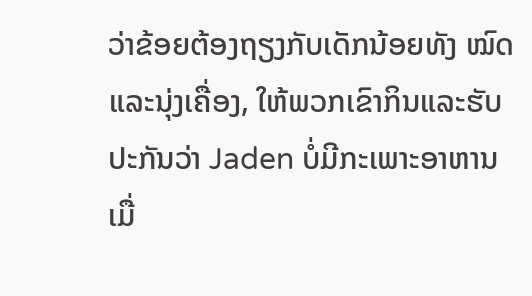ວ່າຂ້ອຍຕ້ອງຖຽງກັບເດັກນ້ອຍທັງ ໝົດ ແລະນຸ່ງເຄື່ອງ, ໃຫ້ພວກເຂົາກິນແລະຮັບປະກັນວ່າ Jaden ບໍ່ມີກະເພາະອາຫານເມື່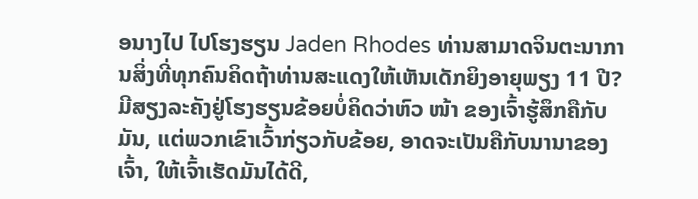ອນາງໄປ ໄປໂຮງຮຽນ Jaden Rhodes ທ່ານສາມາດຈິນຕະນາການສິ່ງທີ່ທຸກຄົນຄິດຖ້າທ່ານສະແດງໃຫ້ເຫັນເດັກຍິງອາຍຸພຽງ 11 ປີ? ມີສຽງລະຄັງຢູ່ໂຮງຮຽນຂ້ອຍບໍ່ຄິດວ່າຫົວ ໜ້າ ຂອງເຈົ້າຮູ້ສຶກຄືກັບມັນ, ແຕ່ພວກເຂົາເວົ້າກ່ຽວກັບຂ້ອຍ, ອາດຈະເປັນຄືກັບນານາຂອງເຈົ້າ, ໃຫ້ເຈົ້າເຮັດມັນໄດ້ດີ,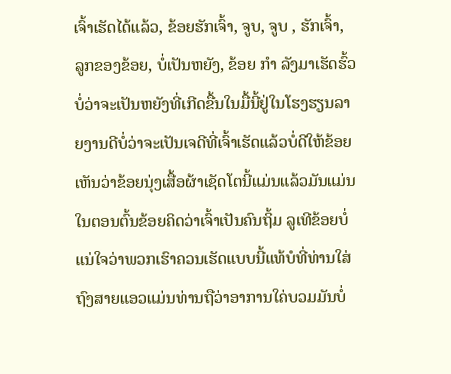ເຈົ້າເຮັດໄດ້ແລ້ວ, ຂ້ອຍຮັກເຈົ້າ, ຈູບ, ຈູບ , ຮັກເຈົ້າ, ລູກຂອງຂ້ອຍ, ບໍ່ເປັນຫຍັງ, ຂ້ອຍ ກຳ ລັງມາເຮັດຮົ້ວບໍ່ວ່າຈະເປັນຫຍັງທີ່ເກີດຂື້ນໃນມື້ນີ້ຢູ່ໃນໂຮງຮຽນລາຍງານດີບໍ່ວ່າຈະເປັນເຈດີທີ່ເຈົ້າເຮັດແລ້ວບໍ່ດີໃຫ້ຂ້ອຍເຫັນວ່າຂ້ອຍນຸ່ງເສື້ອຜ້າເຊັດໂຕນີ້ແມ່ນແລ້ວມັນແມ່ນໃນຕອນຕົ້ນຂ້ອຍຄິດວ່າເຈົ້າເປັນຄົນຖິ້ມ ລູເທີຂ້ອຍບໍ່ແນ່ໃຈວ່າພວກເຮົາຄວນເຮັດແບບນີ້ແທ້ບໍທີ່ທ່ານໃສ່ຖົງສາຍແອວແມ່ນທ່ານຖືວ່າອາການໃຄ່ບວມມັນບໍ່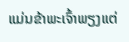ແມ່ນຂ້າພະເຈົ້າພຽງແຕ່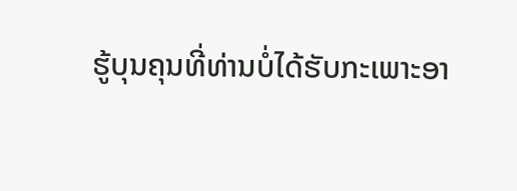ຮູ້ບຸນຄຸນທີ່ທ່ານບໍ່ໄດ້ຮັບກະເພາະອາ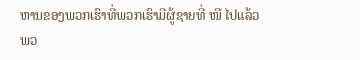ຫານຂອງພວກເຮົາທີ່ພວກເຮົາມີຜູ້ຊາຍທີ່ ໜີ ໄປແລ້ວພວ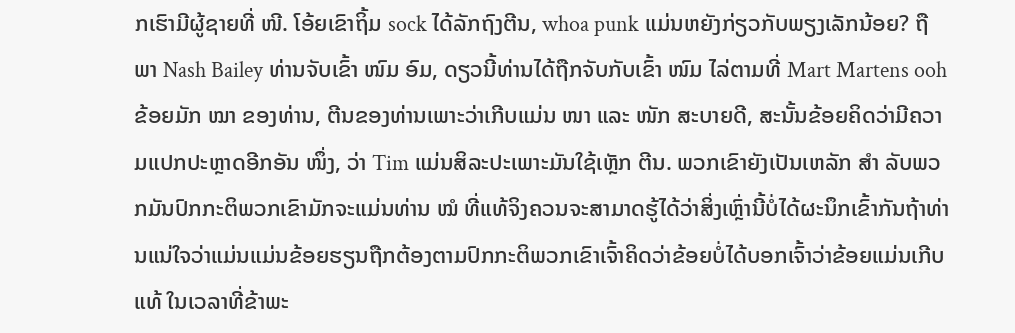ກເຮົາມີຜູ້ຊາຍທີ່ ໜີ. ໂອ້ຍເຂົາຖິ້ມ sock ໄດ້ລັກຖົງຕີນ, whoa punk ແມ່ນຫຍັງກ່ຽວກັບພຽງເລັກນ້ອຍ? ຖືພາ Nash Bailey ທ່ານຈັບເຂົ້າ ໜົມ ອົມ, ດຽວນີ້ທ່ານໄດ້ຖືກຈັບກັບເຂົ້າ ໜົມ ໄລ່ຕາມທີ່ Mart Martens ooh ຂ້ອຍມັກ ໝາ ຂອງທ່ານ, ຕີນຂອງທ່ານເພາະວ່າເກີບແມ່ນ ໜາ ແລະ ໜັກ ສະບາຍດີ, ສະນັ້ນຂ້ອຍຄິດວ່າມີຄວາມແປກປະຫຼາດອີກອັນ ໜຶ່ງ, ວ່າ Tim ແມ່ນສິລະປະເພາະມັນໃຊ້ເຫຼັກ ຕີນ. ພວກເຂົາຍັງເປັນເຫລັກ ສຳ ລັບພວກມັນປົກກະຕິພວກເຂົາມັກຈະແມ່ນທ່ານ ໝໍ ທີ່ແທ້ຈິງຄວນຈະສາມາດຮູ້ໄດ້ວ່າສິ່ງເຫຼົ່ານີ້ບໍ່ໄດ້ຜະນຶກເຂົ້າກັນຖ້າທ່ານແນ່ໃຈວ່າແມ່ນແມ່ນຂ້ອຍຮຽນຖືກຕ້ອງຕາມປົກກະຕິພວກເຂົາເຈົ້າຄິດວ່າຂ້ອຍບໍ່ໄດ້ບອກເຈົ້າວ່າຂ້ອຍແມ່ນເກີບແທ້ ໃນເວລາທີ່ຂ້າພະ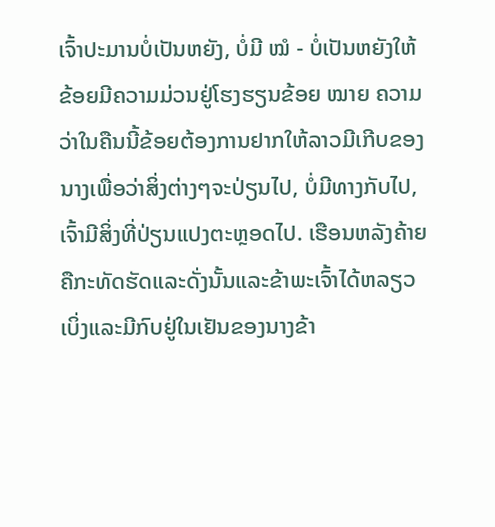ເຈົ້າປະມານບໍ່ເປັນຫຍັງ, ບໍ່ມີ ໝໍ - ບໍ່ເປັນຫຍັງໃຫ້ຂ້ອຍມີຄວາມມ່ວນຢູ່ໂຮງຮຽນຂ້ອຍ ໝາຍ ຄວາມວ່າໃນຄືນນີ້ຂ້ອຍຕ້ອງການຢາກໃຫ້ລາວມີເກີບຂອງນາງເພື່ອວ່າສິ່ງຕ່າງໆຈະປ່ຽນໄປ, ບໍ່ມີທາງກັບໄປ, ເຈົ້າມີສິ່ງທີ່ປ່ຽນແປງຕະຫຼອດໄປ. ເຮືອນຫລັງຄ້າຍຄືກະທັດຮັດແລະດັ່ງນັ້ນແລະຂ້າພະເຈົ້າໄດ້ຫລຽວເບິ່ງແລະມີກົບຢູ່ໃນເຢັນຂອງນາງຂ້າ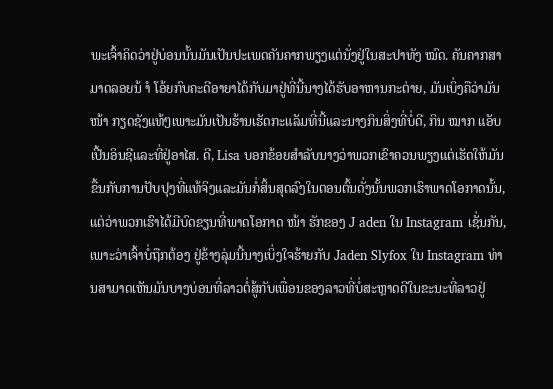ພະເຈົ້າຄິດວ່າຢູ່ບ່ອນນັ້ນມັນເປັນປະເພດຄັນຄາກພຽງແຕ່ນັ່ງຢູ່ໃນສະປາທັງ ໝົດ. ຄັນຄາກສາມາດລອຍນ້ ຳ ໂອ້ຍກົບຄະດີອາຍາໄດ້ກັບມາຢູ່ທີ່ນີ້ນາງໄດ້ຮັບອາຫານກະຕ່າຍ, ມັນເບິ່ງຄືວ່າມັນ ໜ້າ ກຽດຊັງແທ້ໆເພາະມັນເປັນຮ້ານເຮັດກະແລັມທີ່ນີ້ແລະນາງກິນສິ່ງທີ່ບໍ່ດີ, ກິນ ໝາກ ແອັບເປີ້ນອິນຊີແລະທີ່ຢູ່ອາໄສ. ດີ, Lisa ບອກຂ້ອຍສໍາລັບນາງວ່າພວກເຂົາຄວນພຽງແຕ່ເຮັດໃຫ້ມັນຂື້ນກັບການປັບປຸງທີ່ແທ້ຈິງແລະມັນກໍ່ສິ້ນສຸດລົງໃນຕອນຕົ້ນດັ່ງນັ້ນພວກເຮົາພາດໂອກາດນັ້ນ, ແຕ່ວ່າພວກເຮົາໄດ້ມີບົດຂຽນທີ່ພາດໂອກາດ ໜ້າ ຮັກຂອງ J aden ໃນ Instagram ເຊັ່ນກັນ, ເພາະວ່າເຈົ້າບໍ່ຖືກຕ້ອງ ຢູ່ຂ້າງລຸ່ມນີ້ນາງເບິ່ງໃຈຮ້າຍກັບ Jaden Slyfox ໃນ Instagram ທ່ານສາມາດເຫັນມັນບາງບ່ອນທີ່ລາວຕໍ່ສູ້ກັບເພື່ອນຂອງລາວທີ່ບໍ່ສະຫຼາດດີໃນຂະນະທີ່ລາວຢູ່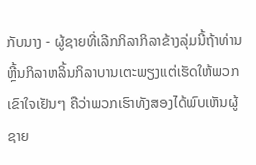ກັບນາງ - ຜູ້ຊາຍທີ່ເລີກກິລາກິລາຂ້າງລຸ່ມນີ້ຖ້າທ່ານຫຼີ້ນກິລາຫລິ້ນກິລາບານເຕະພຽງແຕ່ເຮັດໃຫ້ພວກເຂົາໃຈເຢັນໆ ຄືວ່າພວກເຮົາທັງສອງໄດ້ພົບເຫັນຜູ້ຊາຍ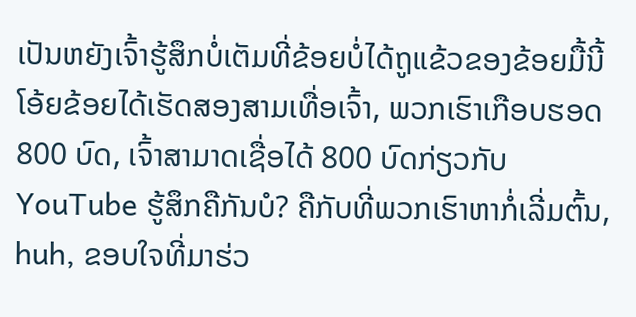ເປັນຫຍັງເຈົ້າຮູ້ສຶກບໍ່ເຕັມທີ່ຂ້ອຍບໍ່ໄດ້ຖູແຂ້ວຂອງຂ້ອຍມື້ນີ້ໂອ້ຍຂ້ອຍໄດ້ເຮັດສອງສາມເທື່ອເຈົ້າ, ພວກເຮົາເກືອບຮອດ 800 ບົດ, ເຈົ້າສາມາດເຊື່ອໄດ້ 800 ບົດກ່ຽວກັບ YouTube ຮູ້ສຶກຄືກັນບໍ? ຄືກັບທີ່ພວກເຮົາຫາກໍ່ເລີ່ມຕົ້ນ, huh, ຂອບໃຈທີ່ມາຮ່ວ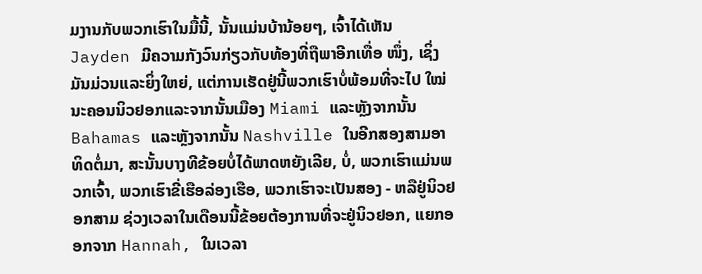ມງານກັບພວກເຮົາໃນມື້ນີ້, ນັ້ນແມ່ນບ້ານ້ອຍໆ, ເຈົ້າໄດ້ເຫັນ Jayden ມີຄວາມກັງວົນກ່ຽວກັບທ້ອງທີ່ຖືພາອີກເທື່ອ ໜຶ່ງ, ເຊິ່ງມັນມ່ວນແລະຍິ່ງໃຫຍ່, ແຕ່ການເຮັດຢູ່ນີ້ພວກເຮົາບໍ່ພ້ອມທີ່ຈະໄປ ໃໝ່ ນະຄອນນິວຢອກແລະຈາກນັ້ນເມືອງ Miami ແລະຫຼັງຈາກນັ້ນ Bahamas ແລະຫຼັງຈາກນັ້ນ Nashville ໃນອີກສອງສາມອາທິດຕໍ່ມາ, ສະນັ້ນບາງທີຂ້ອຍບໍ່ໄດ້ພາດຫຍັງເລີຍ, ບໍ່, ພວກເຮົາແມ່ນພວກເຈົ້າ, ພວກເຮົາຂີ່ເຮືອລ່ອງເຮືອ, ພວກເຮົາຈະເປັນສອງ - ຫລືຢູ່ນິວຢອກສາມ ຊ່ວງເວລາໃນເດືອນນີ້ຂ້ອຍຕ້ອງການທີ່ຈະຢູ່ນິວຢອກ, ແຍກອອກຈາກ Hannah, ໃນເວລາ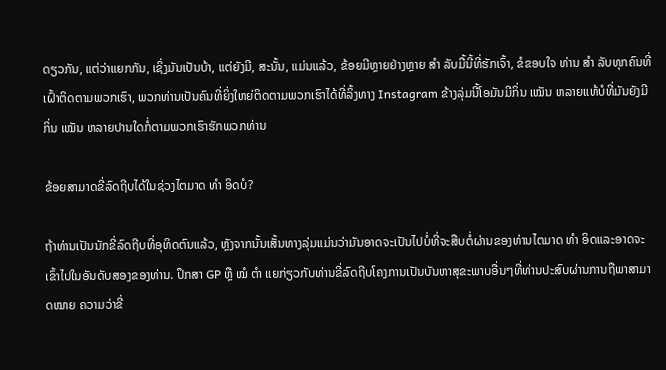ດຽວກັນ, ແຕ່ວ່າແຍກກັນ, ເຊິ່ງມັນເປັນບ້າ, ແຕ່ຍັງມີ, ສະນັ້ນ, ແມ່ນແລ້ວ, ຂ້ອຍມີຫຼາຍຢ່າງຫຼາຍ ສຳ ລັບມື້ນີ້ທີ່ຮັກເຈົ້າ, ຂໍຂອບໃຈ ທ່ານ ສຳ ລັບທຸກຄົນທີ່ເຝົ້າຕິດຕາມພວກເຮົາ, ພວກທ່ານເປັນຄົນທີ່ຍິ່ງໃຫຍ່ຕິດຕາມພວກເຮົາໄດ້ທີ່ລິ້ງທາງ Instagram ຂ້າງລຸ່ມນີ້ໂອມັນມີກິ່ນ ເໝັນ ຫລາຍແທ້ບໍທີ່ມັນຍັງມີກິ່ນ ເໝັນ ຫລາຍປານໃດກໍ່ຕາມພວກເຮົາຮັກພວກທ່ານ

ຂ້ອຍສາມາດຂີ່ລົດຖີບໄດ້ໃນຊ່ວງໄຕມາດ ທຳ ອິດບໍ?

ຖ້າທ່ານເປັນນັກຂີ່ລົດຖີບທີ່ອຸທິດຕົນແລ້ວ, ຫຼັງຈາກນັ້ນເສັ້ນທາງລຸ່ມແມ່ນວ່າມັນອາດຈະເປັນໄປບໍ່ທີ່ຈະສືບຕໍ່ຜ່ານຂອງທ່ານໄຕມາດ ທຳ ອິດແລະອາດຈະເຂົ້າໄປໃນອັນດັບສອງຂອງທ່ານ. ປຶກສາ GP ຫຼື ໝໍ ຕຳ ແຍກ່ຽວກັບທ່ານຂີ່ລົດຖີບໂຄງການເປັນບັນຫາສຸຂະພາບອື່ນໆທີ່ທ່ານປະສົບຜ່ານການຖືພາສາມາດໝາຍ ຄວາມວ່າຂີ່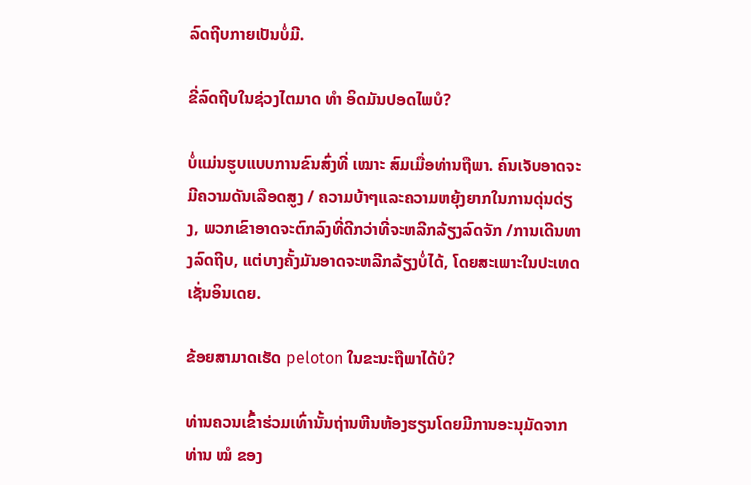ລົດຖີບກາຍເປັນບໍ່ມີ.

ຂີ່ລົດຖີບໃນຊ່ວງໄຕມາດ ທຳ ອິດມັນປອດໄພບໍ?

ບໍ່ແມ່ນຮູບແບບການຂົນສົ່ງທີ່ ເໝາະ ສົມເມື່ອທ່ານຖືພາ. ຄົນເຈັບອາດຈະມີຄວາມດັນເລືອດສູງ / ຄວາມບ້າໆແລະຄວາມຫຍຸ້ງຍາກໃນການດຸ່ນດ່ຽງ, ພວກເຂົາອາດຈະຕົກລົງທີ່ດີກວ່າທີ່ຈະຫລີກລ້ຽງລົດຈັກ /ການເດີນທາງລົດຖີບ, ແຕ່ບາງຄັ້ງມັນອາດຈະຫລີກລ້ຽງບໍ່ໄດ້, ໂດຍສະເພາະໃນປະເທດເຊັ່ນອິນເດຍ.

ຂ້ອຍສາມາດເຮັດ peloton ໃນຂະນະຖືພາໄດ້ບໍ?

ທ່ານຄວນເຂົ້າຮ່ວມເທົ່ານັ້ນຖ່ານຫີນຫ້ອງຮຽນໂດຍມີການອະນຸມັດຈາກທ່ານ ໝໍ ຂອງ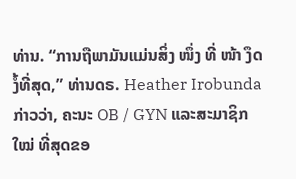ທ່ານ. “ການຖືພາມັນແມ່ນສິ່ງ ໜຶ່ງ ທີ່ ໜ້າ ງຶດງໍ້ທີ່ສຸດ,” ທ່ານດຣ. Heather Irobunda ກ່າວວ່າ, ຄະນະ OB / GYN ແລະສະມາຊິກ ໃໝ່ ທີ່ສຸດຂອ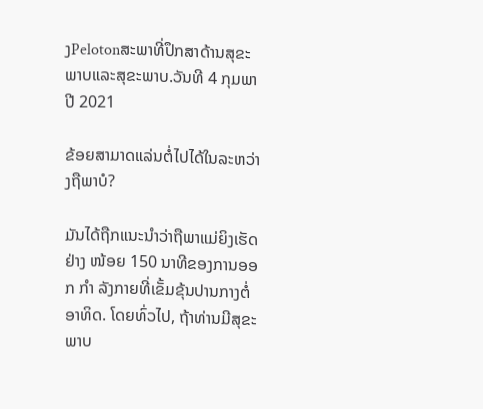ງPelotonສະພາທີ່ປຶກສາດ້ານສຸຂະພາບແລະສຸຂະພາບ.ວັນທີ 4 ກຸມພາ ປີ 2021

ຂ້ອຍສາມາດແລ່ນຕໍ່ໄປໄດ້ໃນລະຫວ່າງຖືພາບໍ?

ມັນໄດ້ຖືກແນະນໍາວ່າຖືພາແມ່ຍິງເຮັດຢ່າງ ໜ້ອຍ 150 ນາທີຂອງການອອກ ກຳ ລັງກາຍທີ່ເຂັ້ມຂຸ້ນປານກາງຕໍ່ອາທິດ. ໂດຍທົ່ວໄປ, ຖ້າທ່ານມີສຸຂະພາບ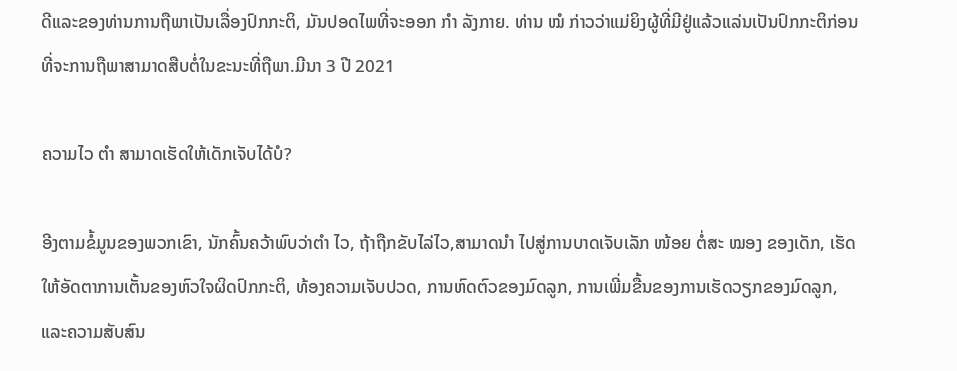ດີແລະຂອງທ່ານການຖືພາເປັນເລື່ອງປົກກະຕິ, ມັນປອດໄພທີ່ຈະອອກ ກຳ ລັງກາຍ. ທ່ານ ໝໍ ກ່າວວ່າແມ່ຍິງຜູ້ທີ່ມີຢູ່ແລ້ວແລ່ນເປັນປົກກະຕິກ່ອນທີ່ຈະການຖືພາສາມາດສືບຕໍ່ໃນຂະນະທີ່ຖືພາ.ມີນາ 3 ປີ 2021

ຄວາມໄວ ຕຳ ສາມາດເຮັດໃຫ້ເດັກເຈັບໄດ້ບໍ?

ອີງຕາມຂໍ້ມູນຂອງພວກເຂົາ, ນັກຄົ້ນຄວ້າພົບວ່າຕຳ ໄວ, ຖ້າຖືກຂັບໄລ່ໄວ,ສາມາດນຳ ໄປສູ່ການບາດເຈັບເລັກ ໜ້ອຍ ຕໍ່ສະ ໝອງ ຂອງເດັກ, ເຮັດໃຫ້ອັດຕາການເຕັ້ນຂອງຫົວໃຈຜິດປົກກະຕິ, ທ້ອງຄວາມເຈັບປວດ, ການຫົດຕົວຂອງມົດລູກ, ການເພີ່ມຂື້ນຂອງການເຮັດວຽກຂອງມົດລູກ, ແລະຄວາມສັບສົນ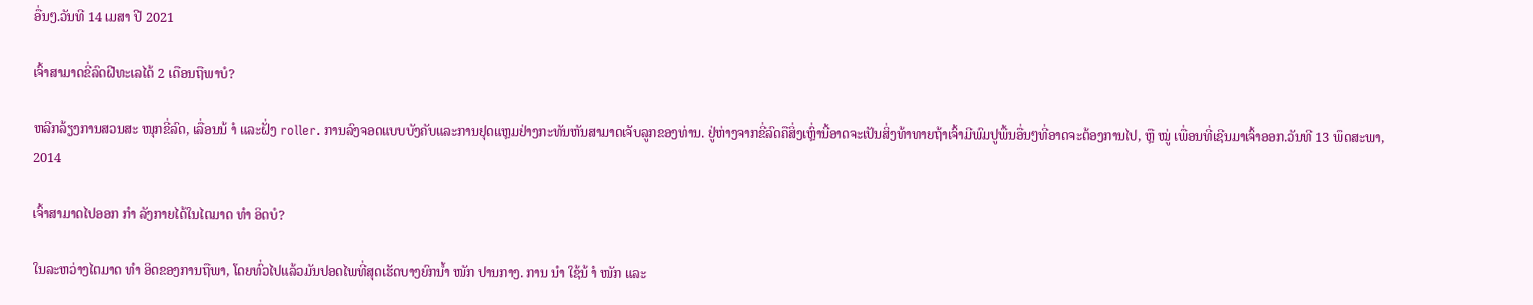ອື່ນໆ.ວັນທີ 14 ເມສາ ປີ 2021

ເຈົ້າສາມາດຂີ່ລົດຝີທະເລໄດ້ 2 ເດືອນຖືພາບໍ?

ຫລີກລ້ຽງການສວນສະ ໜຸກຂີ່ລົດ, ເລື່ອນນ້ ຳ ແລະຝັ່ງ roller. ການລົງຈອດແບບບັງຄັບແລະການຢຸດແຫຼມຢ່າງກະທັນຫັນສາມາດເຈັບລູກຂອງທ່ານ. ຢູ່ຫ່າງຈາກຂີ່ລົດຄືສິ່ງເຫຼົ່ານີ້ອາດຈະເປັນສິ່ງທ້າທາຍຖ້າເຈົ້າມີພົມປູພື້ນອື່ນໆທີ່ອາດຈະຕ້ອງການໄປ, ຫຼື ໝູ່ ເພື່ອນທີ່ເຊີນມາເຈົ້າອອກ.ວັນທີ 13 ພຶດສະພາ, 2014

ເຈົ້າສາມາດໄປອອກ ກຳ ລັງກາຍໄດ້ໃນໄຕມາດ ທຳ ອິດບໍ?

ໃນລະຫວ່າງໄຕມາດ ທຳ ອິດຂອງການຖືພາ, ໂດຍທົ່ວໄປແລ້ວມັນປອດໄພທີ່ສຸດເຮັດບາງຍົກນໍ້າ ໜັກ ປານກາງ. ການ ນຳ ໃຊ້ນ້ ຳ ໜັກ ແລະ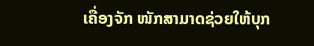ເຄື່ອງຈັກ ໜັກສາມາດຊ່ວຍໃຫ້ບຸກ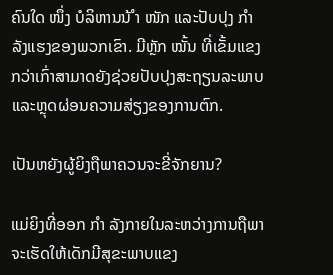ຄົນໃດ ໜຶ່ງ ບໍລິຫານນ້ ຳ ໜັກ ແລະປັບປຸງ ກຳ ລັງແຮງຂອງພວກເຂົາ. ມີຫຼັກ ໝັ້ນ ທີ່ເຂັ້ມແຂງກວ່າເກົ່າສາມາດຍັງຊ່ວຍປັບປຸງສະຖຽນລະພາບແລະຫຼຸດຜ່ອນຄວາມສ່ຽງຂອງການຕົກ.

ເປັນຫຍັງຜູ້ຍິງຖືພາຄວນຈະຂີ່ຈັກຍານ?

ແມ່ຍິງທີ່ອອກ ກຳ ລັງກາຍໃນລະຫວ່າງການຖືພາຈະເຮັດໃຫ້ເດັກມີສຸຂະພາບແຂງ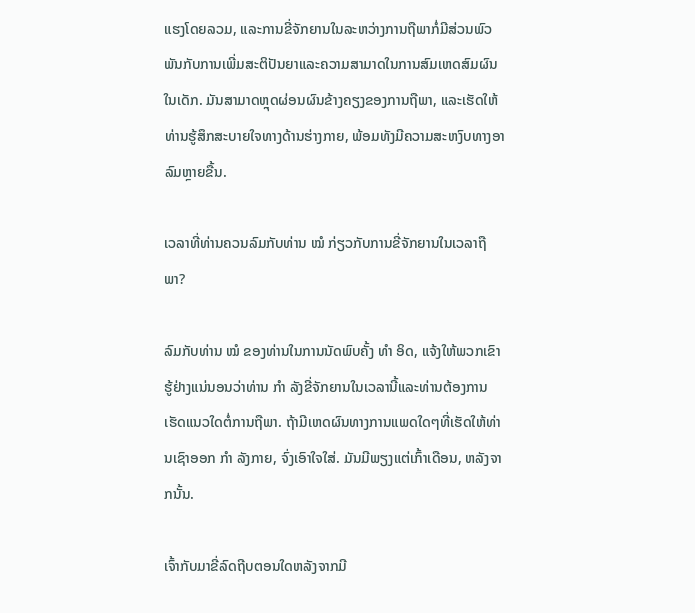ແຮງໂດຍລວມ, ແລະການຂີ່ຈັກຍານໃນລະຫວ່າງການຖືພາກໍ່ມີສ່ວນພົວພັນກັບການເພີ່ມສະຕິປັນຍາແລະຄວາມສາມາດໃນການສົມເຫດສົມຜົນໃນເດັກ. ມັນສາມາດຫຼຸດຜ່ອນຜົນຂ້າງຄຽງຂອງການຖືພາ, ແລະເຮັດໃຫ້ທ່ານຮູ້ສຶກສະບາຍໃຈທາງດ້ານຮ່າງກາຍ, ພ້ອມທັງມີຄວາມສະຫງົບທາງອາລົມຫຼາຍຂື້ນ.

ເວລາທີ່ທ່ານຄວນລົມກັບທ່ານ ໝໍ ກ່ຽວກັບການຂີ່ຈັກຍານໃນເວລາຖືພາ?

ລົມກັບທ່ານ ໝໍ ຂອງທ່ານໃນການນັດພົບຄັ້ງ ທຳ ອິດ, ແຈ້ງໃຫ້ພວກເຂົາຮູ້ຢ່າງແນ່ນອນວ່າທ່ານ ກຳ ລັງຂີ່ຈັກຍານໃນເວລານີ້ແລະທ່ານຕ້ອງການເຮັດແນວໃດຕໍ່ການຖືພາ. ຖ້າມີເຫດຜົນທາງການແພດໃດໆທີ່ເຮັດໃຫ້ທ່ານເຊົາອອກ ກຳ ລັງກາຍ, ຈົ່ງເອົາໃຈໃສ່. ມັນມີພຽງແຕ່ເກົ້າເດືອນ, ຫລັງຈາກນັ້ນ.

ເຈົ້າກັບມາຂີ່ລົດຖີບຕອນໃດຫລັງຈາກມີ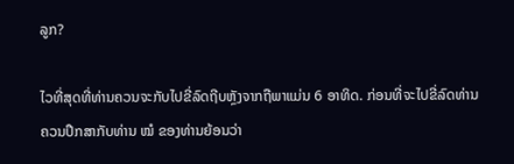ລູກ?

ໄວທີ່ສຸດທີ່ທ່ານຄວນຈະກັບໄປຂີ່ລົດຖີບຫຼັງຈາກຖືພາແມ່ນ 6 ອາທິດ. ກ່ອນທີ່ຈະໄປຂີ່ລົດທ່ານຄວນປຶກສາກັບທ່ານ ໝໍ ຂອງທ່ານຍ້ອນວ່າ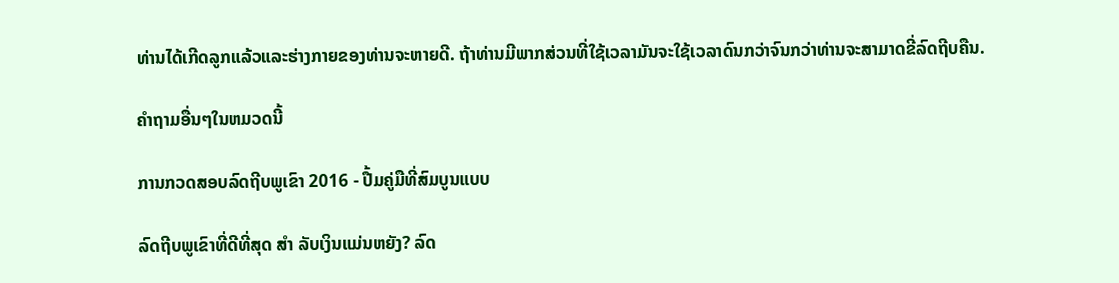ທ່ານໄດ້ເກີດລູກແລ້ວແລະຮ່າງກາຍຂອງທ່ານຈະຫາຍດີ. ຖ້າທ່ານມີພາກສ່ວນທີ່ໃຊ້ເວລາມັນຈະໃຊ້ເວລາດົນກວ່າຈົນກວ່າທ່ານຈະສາມາດຂີ່ລົດຖີບຄືນ.

ຄໍາຖາມອື່ນໆໃນຫມວດນີ້

ການກວດສອບລົດຖີບພູເຂົາ 2016 - ປື້ມຄູ່ມືທີ່ສົມບູນແບບ

ລົດຖີບພູເຂົາທີ່ດີທີ່ສຸດ ສຳ ລັບເງິນແມ່ນຫຍັງ? ລົດ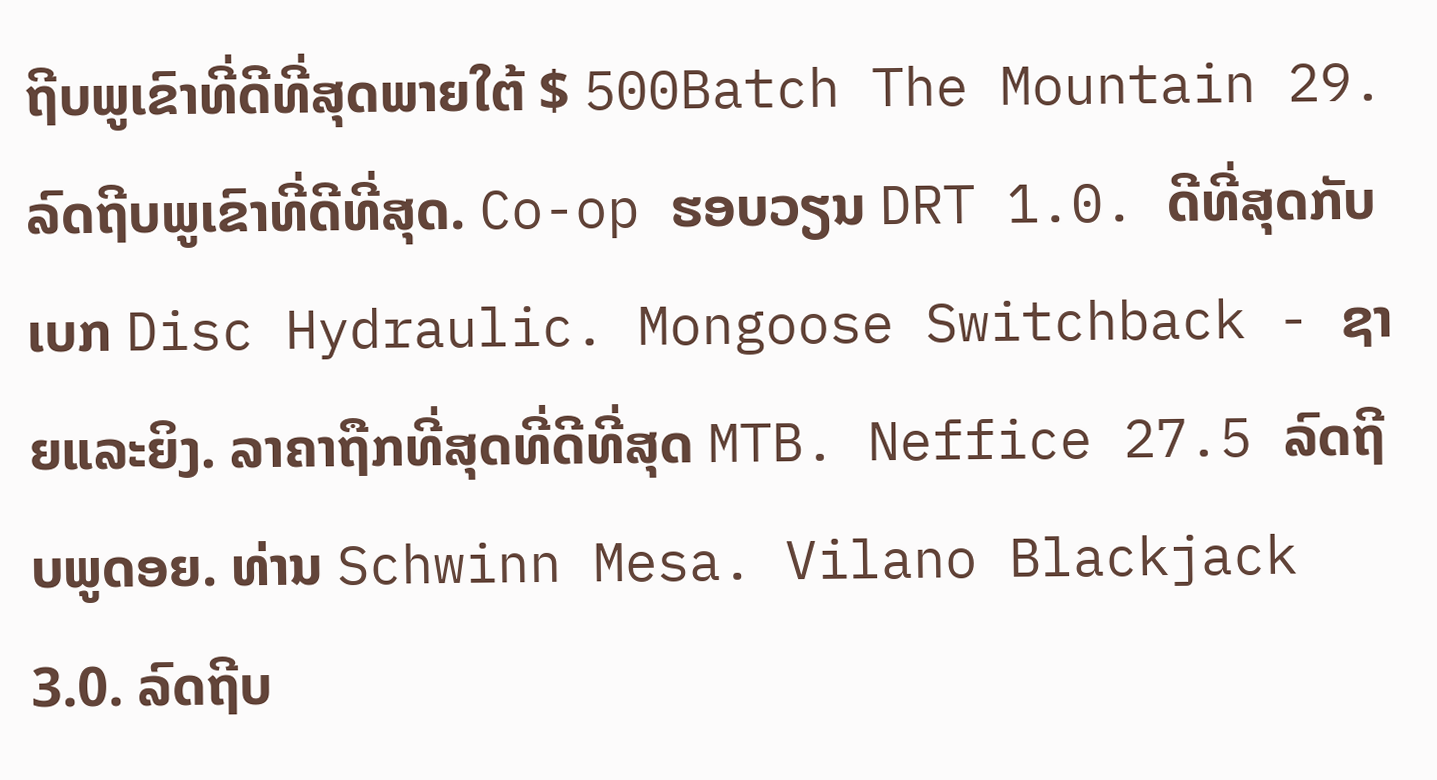ຖີບພູເຂົາທີ່ດີທີ່ສຸດພາຍໃຕ້ $ 500Batch The Mountain 29. ລົດຖີບພູເຂົາທີ່ດີທີ່ສຸດ. Co-op ຮອບວຽນ DRT 1.0. ດີທີ່ສຸດກັບເບກ Disc Hydraulic. Mongoose Switchback - ຊາຍແລະຍິງ. ລາຄາຖືກທີ່ສຸດທີ່ດີທີ່ສຸດ MTB. Neffice 27.5 ລົດຖີບພູດອຍ. ທ່ານ Schwinn Mesa. Vilano Blackjack 3.0. ລົດຖີບ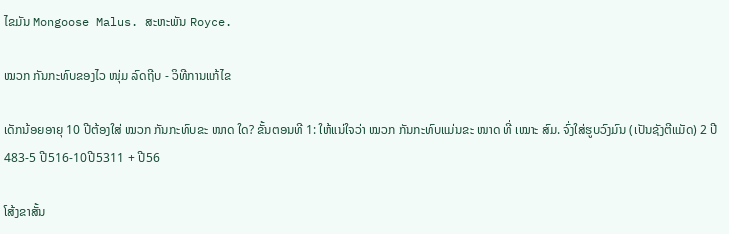ໄຂມັນ Mongoose Malus. ສະຫະພັນ Royce.

ໝວກ ກັນກະທົບຂອງໄວ ໜຸ່ມ ລົດຖີບ - ວິທີການແກ້ໄຂ

ເດັກນ້ອຍອາຍຸ 10 ປີຕ້ອງໃສ່ ໝວກ ກັນກະທົບຂະ ໜາດ ໃດ? ຂັ້ນຕອນທີ 1: ໃຫ້ແນ່ໃຈວ່າ ໝວກ ກັນກະທົບແມ່ນຂະ ໜາດ ທີ່ ເໝາະ ສົມ. ຈົ່ງໃສ່ຮູບວົງມົນ (ເປັນຊັງຕີແມັດ) 2 ປີ 483-5 ປີ516-10ປີ5311 + ປີ56

ໂສ້ງຂາສັ້ນ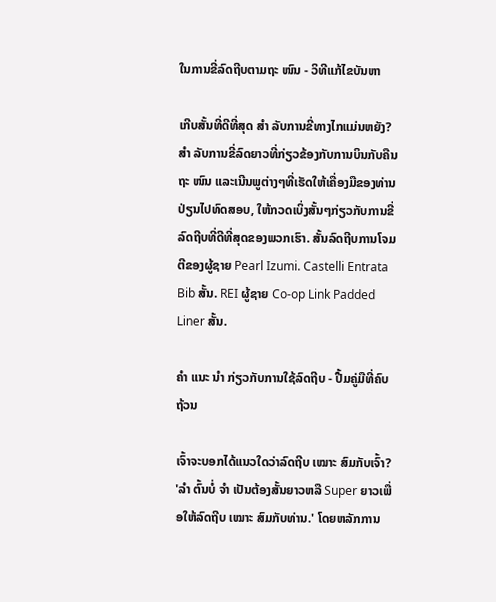ໃນການຂີ່ລົດຖີບຕາມຖະ ໜົນ - ວິທີແກ້ໄຂບັນຫາ

ເກີບສັ້ນທີ່ດີທີ່ສຸດ ສຳ ລັບການຂີ່ທາງໄກແມ່ນຫຍັງ? ສຳ ລັບການຂີ່ລົດຍາວທີ່ກ່ຽວຂ້ອງກັບການບິນກັບຄືນຖະ ໜົນ ແລະເນີນພູຕ່າງໆທີ່ເຮັດໃຫ້ເຄື່ອງມືຂອງທ່ານປ່ຽນໄປທົດສອບ, ໃຫ້ກວດເບິ່ງສັ້ນໆກ່ຽວກັບການຂີ່ລົດຖີບທີ່ດີທີ່ສຸດຂອງພວກເຮົາ. ສັ້ນລົດຖີບການໂຈມຕີຂອງຜູ້ຊາຍ Pearl Izumi. Castelli Entrata Bib ສັ້ນ. REI ຜູ້ຊາຍ Co-op Link Padded Liner ສັ້ນ.

ຄຳ ແນະ ນຳ ກ່ຽວກັບການໃຊ້ລົດຖີບ - ປື້ມຄູ່ມືທີ່ຄົບຖ້ວນ

ເຈົ້າຈະບອກໄດ້ແນວໃດວ່າລົດຖີບ ເໝາະ ສົມກັບເຈົ້າ? 'ລຳ ຕົ້ນບໍ່ ຈຳ ເປັນຕ້ອງສັ້ນຍາວຫລື Super ຍາວເພື່ອໃຫ້ລົດຖີບ ເໝາະ ສົມກັບທ່ານ.' ໂດຍຫລັກການ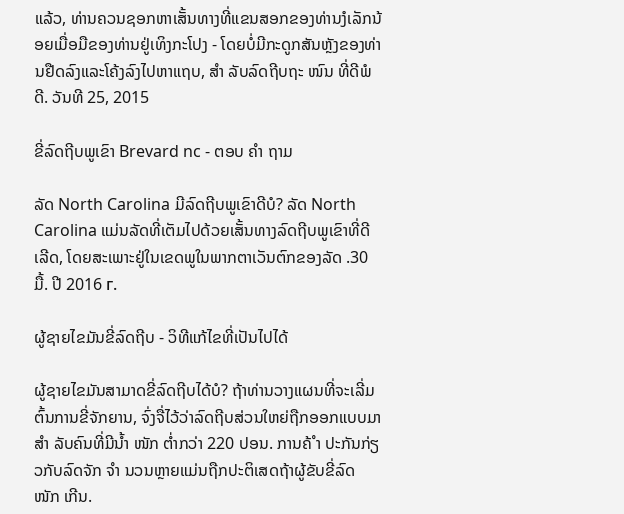ແລ້ວ, ທ່ານຄວນຊອກຫາເສັ້ນທາງທີ່ແຂນສອກຂອງທ່ານງໍເລັກນ້ອຍເມື່ອມືຂອງທ່ານຢູ່ເທິງກະໂປງ - ໂດຍບໍ່ມີກະດູກສັນຫຼັງຂອງທ່ານຢືດລົງແລະໂຄ້ງລົງໄປຫາແຖບ, ສຳ ລັບລົດຖີບຖະ ໜົນ ທີ່ດີພໍດີ. ວັນທີ 25, 2015

ຂີ່ລົດຖີບພູເຂົາ Brevard nc - ຕອບ ຄຳ ຖາມ

ລັດ North Carolina ມີລົດຖີບພູເຂົາດີບໍ? ລັດ North Carolina ແມ່ນລັດທີ່ເຕັມໄປດ້ວຍເສັ້ນທາງລົດຖີບພູເຂົາທີ່ດີເລີດ, ໂດຍສະເພາະຢູ່ໃນເຂດພູໃນພາກຕາເວັນຕົກຂອງລັດ .30 ມື້. ປີ 2016 г.

ຜູ້ຊາຍໄຂມັນຂີ່ລົດຖີບ - ວິທີແກ້ໄຂທີ່ເປັນໄປໄດ້

ຜູ້ຊາຍໄຂມັນສາມາດຂີ່ລົດຖີບໄດ້ບໍ? ຖ້າທ່ານວາງແຜນທີ່ຈະເລີ່ມຕົ້ນການຂີ່ຈັກຍານ, ຈົ່ງຈື່ໄວ້ວ່າລົດຖີບສ່ວນໃຫຍ່ຖືກອອກແບບມາ ສຳ ລັບຄົນທີ່ມີນໍ້າ ໜັກ ຕໍ່າກວ່າ 220 ປອນ. ການຄ້ ຳ ປະກັນກ່ຽວກັບລົດຈັກ ຈຳ ນວນຫຼາຍແມ່ນຖືກປະຕິເສດຖ້າຜູ້ຂັບຂີ່ລົດ ໜັກ ເກີນ.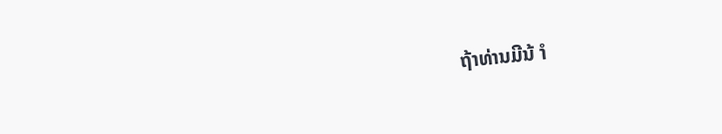ຖ້າທ່ານມີນ້ ຳ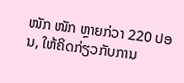ໜັກ ໜັກ ຫຼາຍກ່ວາ 220 ປອນ, ໃຫ້ຄິດກ່ຽວກັບການ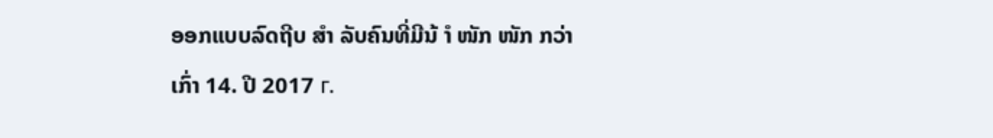ອອກແບບລົດຖີບ ສຳ ລັບຄົນທີ່ມີນ້ ຳ ໜັກ ໜັກ ກວ່າເກົ່າ 14. ປີ 2017 г.